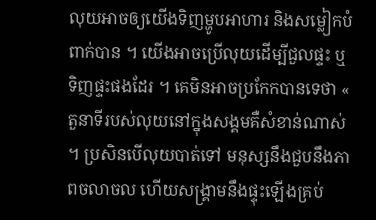លុយអាចឲ្យយើងទិញម្ហូបអាហារ និងសម្លៀកបំពាក់បាន ។ យើងអាចប្រើលុយដើម្បីជួលផ្ទះ ឬទិញផ្ទះផងដែរ ។ គេមិនអាចប្រកែកបានទេថា « តួនាទីរបស់លុយនៅក្នុងសង្គមគឺសំខាន់ណាស់ ។ ប្រសិនបើលុយបាត់ទៅ មនុស្សនឹងជួបនឹងភាពចលាចល ហើយសង្គ្រាមនឹងផ្ទុះឡើងគ្រប់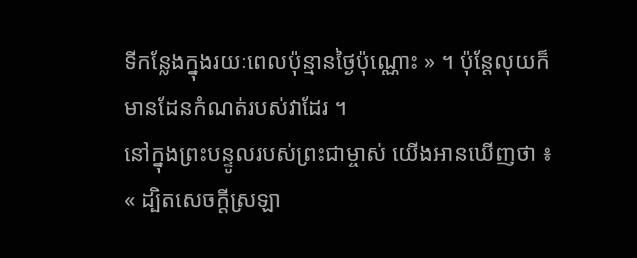ទីកន្លែងក្នុងរយៈពេលប៉ុន្មានថ្ងៃប៉ុណ្ណោះ » ។ ប៉ុន្តែលុយក៏មានដែនកំណត់របស់វាដែរ ។
នៅក្នុងព្រះបន្ទូលរបស់ព្រះជាម្ចាស់ យើងអានឃើញថា ៖ « ដ្បិតសេចក្ដីស្រឡា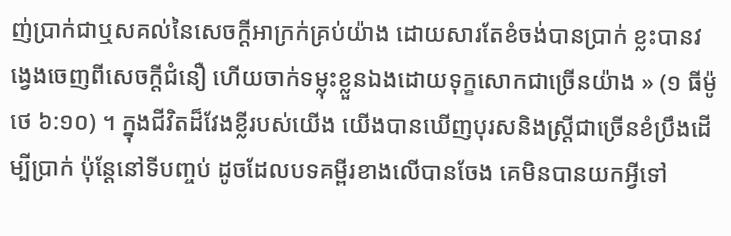ញ់ប្រាក់ជាឬសគល់នៃសេចក្ដីអាក្រក់គ្រប់យ៉ាង ដោយសារតែខំចង់បានប្រាក់ ខ្លះបានវង្វេងចេញពីសេចក្ដីជំនឿ ហើយចាក់ទម្លុះខ្លួនឯងដោយទុក្ខសោកជាច្រើនយ៉ាង » (១ ធីម៉ូថេ ៦:១០) ។ ក្នុងជីវិតដ៏វែងខ្លីរបស់យើង យើងបានឃើញបុរសនិងស្ត្រីជាច្រើនខំប្រឹងដើម្បីប្រាក់ ប៉ុន្តែនៅទីបញ្ចប់ ដូចដែលបទគម្ពីរខាងលើបានចែង គេមិនបានយកអ្វីទៅ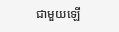ជាមួយឡើ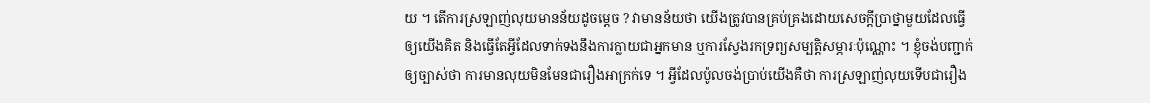យ ។ តើការស្រឡាញ់លុយមានន័យដូចម្ដេច ? វាមានន័យថា យើងត្រូវបានគ្រប់គ្រងដោយសេចក្ដីប្រាថ្នាមួយដែលធ្វើឲ្យយើងគិត និងធ្វើតែអ្វីដែលទាក់ទងនឹងការក្លាយជាអ្នកមាន ឬការស្វែងរកទ្រព្យសម្បត្តិសម្ភារៈប៉ុណ្ណោះ ។ ខ្ញុំចង់បញ្ជាក់ឲ្យច្បាស់ថា ការមានលុយមិនមែនជារឿងអាក្រក់ទេ ។ អ្វីដែលប៉ូលចង់ប្រាប់យើងគឺថា ការស្រឡាញ់លុយទើបជារឿង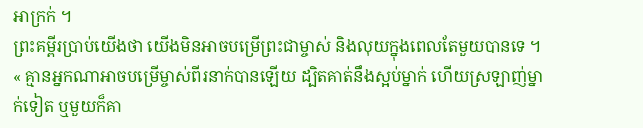អាក្រក់ ។
ព្រះគម្ពីរប្រាប់យើងថា យើងមិនអាចបម្រើព្រះជាម្ចាស់ និងលុយក្នុងពេលតែមួយបានទេ ។ « គ្មានអ្នកណាអាចបម្រើម្ចាស់ពីរនាក់បានឡើយ ដ្បិតគាត់នឹងស្អប់ម្នាក់ ហើយស្រឡាញ់ម្នាក់ទៀត ឬមួយក៏គា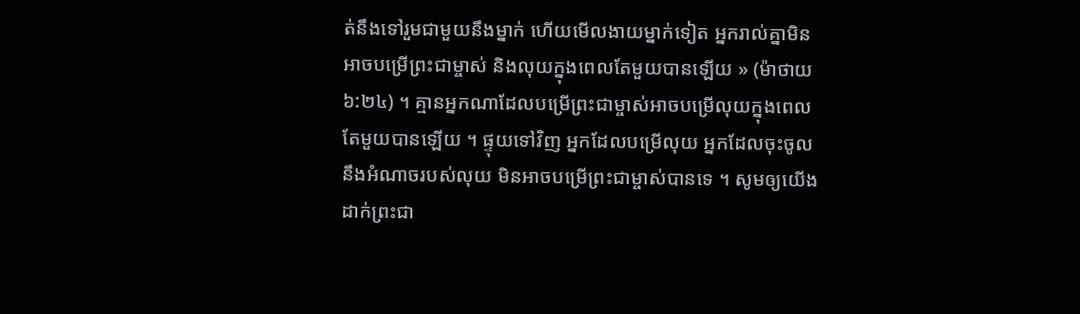ត់នឹងទៅរួមជាមួយនឹងម្នាក់ ហើយមើលងាយម្នាក់ទៀត អ្នករាល់គ្នាមិនអាចបម្រើព្រះជាម្ចាស់ និងលុយក្នុងពេលតែមួយបានឡើយ » (ម៉ាថាយ ៦:២៤) ។ គ្មានអ្នកណាដែលបម្រើព្រះជាម្ចាស់អាចបម្រើលុយក្នុងពេលតែមួយបានឡើយ ។ ផ្ទុយទៅវិញ អ្នកដែលបម្រើលុយ អ្នកដែលចុះចូលនឹងអំណាចរបស់លុយ មិនអាចបម្រើព្រះជាម្ចាស់បានទេ ។ សូមឲ្យយើងដាក់ព្រះជា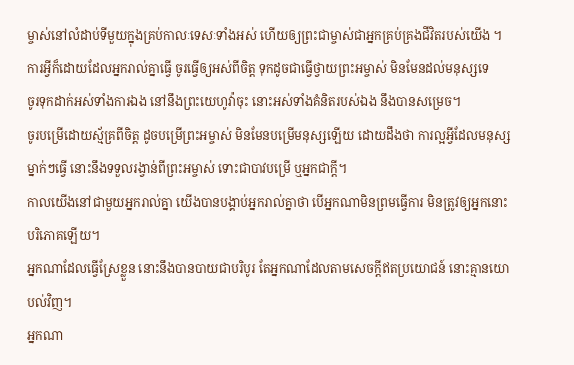ម្ចាស់នៅលំដាប់ទីមួយក្នុងគ្រប់កាលៈទេសៈទាំងអស់ ហើយឲ្យព្រះជាម្ចាស់ជាអ្នកគ្រប់គ្រងជីវិតរបស់យើង ។
ការអ្វីក៏ដោយដែលអ្នករាល់គ្នាធ្វើ ចូរធ្វើឲ្យអស់ពីចិត្ត ទុកដូចជាធ្វើថ្វាយព្រះអម្ចាស់ មិនមែនដល់មនុស្សទេ
ចូរទុកដាក់អស់ទាំងការឯង នៅនឹងព្រះយេហូវ៉ាចុះ នោះអស់ទាំងគំនិតរបស់ឯង នឹងបានសម្រេច។
ចូរបម្រើដោយស្ម័គ្រពីចិត្ត ដូចបម្រើព្រះអម្ចាស់ មិនមែនបម្រើមនុស្សឡើយ ដោយដឹងថា ការល្អអ្វីដែលមនុស្សម្នាក់ៗធ្វើ នោះនឹងទទួលរង្វាន់ពីព្រះអម្ចាស់ ទោះជាបាវបម្រើ ឬអ្នកជាក្តី។
កាលយើងនៅជាមួយអ្នករាល់គ្នា យើងបានបង្គាប់អ្នករាល់គ្នាថា បើអ្នកណាមិនព្រមធ្វើការ មិនត្រូវឲ្យអ្នកនោះបរិភោគឡើយ។
អ្នកណាដែលធ្វើស្រែខ្លួន នោះនឹងបានបាយជាបរិបូរ តែអ្នកណាដែលតាមសេចក្ដីឥតប្រយោជន៍ នោះគ្មានយោបល់វិញ។
អ្នកណា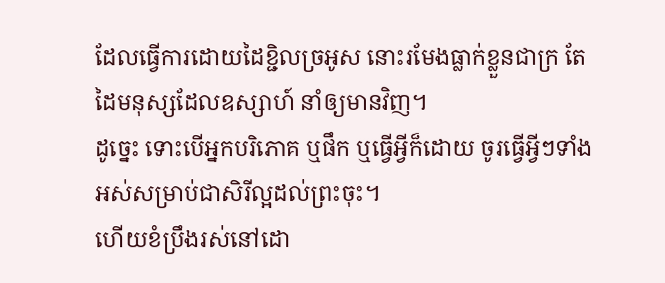ដែលធ្វើការដោយដៃខ្ជិលច្រអូស នោះរមែងធ្លាក់ខ្លួនជាក្រ តែដៃមនុស្សដែលឧស្សាហ៍ នាំឲ្យមានវិញ។
ដូច្នេះ ទោះបើអ្នកបរិភោគ ឬផឹក ឬធ្វើអ្វីក៏ដោយ ចូរធ្វើអ្វីៗទាំងអស់សម្រាប់ជាសិរីល្អដល់ព្រះចុះ។
ហើយខំប្រឹងរស់នៅដោ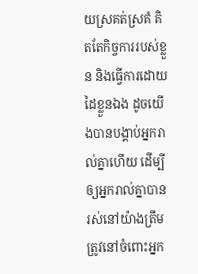យស្រគត់ស្រគំ គិតតែកិច្ចការរបស់ខ្លួន និងធ្វើការដោយដៃខ្លួនឯង ដូចយើងបានបង្គាប់អ្នករាល់គ្នាហើយ ដើម្បីឲ្យអ្នករាល់គ្នាបានរស់នៅយ៉ាងត្រឹមត្រូវនៅចំពោះអ្នក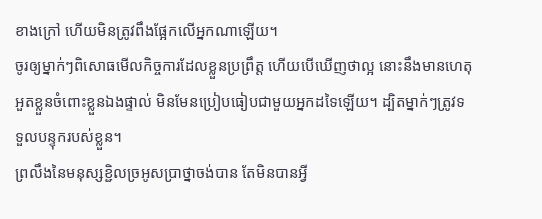ខាងក្រៅ ហើយមិនត្រូវពឹងផ្អែកលើអ្នកណាឡើយ។
ចូរឲ្យម្នាក់ៗពិសោធមើលកិច្ចការដែលខ្លួនប្រព្រឹត្ត ហើយបើឃើញថាល្អ នោះនឹងមានហេតុអួតខ្លួនចំពោះខ្លួនឯងផ្ទាល់ មិនមែនប្រៀបធៀបជាមួយអ្នកដទៃឡើយ។ ដ្បិតម្នាក់ៗត្រូវទទួលបន្ទុករបស់ខ្លួន។
ព្រលឹងនៃមនុស្សខ្ជិលច្រអូសប្រាថ្នាចង់បាន តែមិនបានអ្វី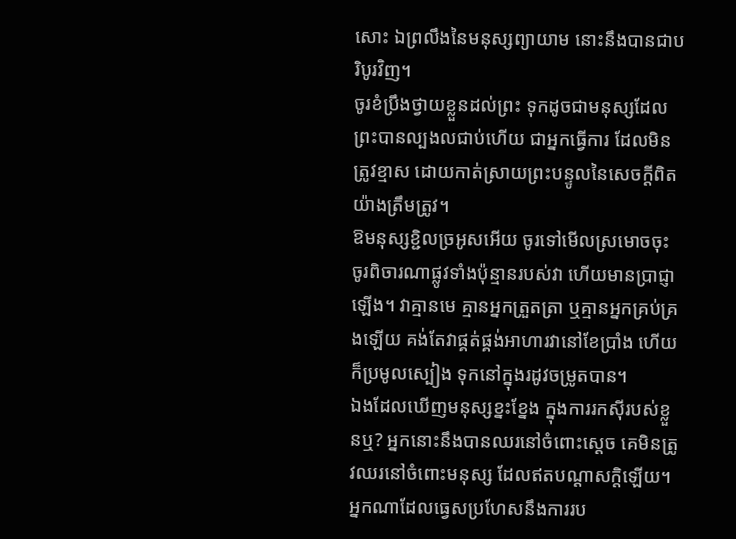សោះ ឯព្រលឹងនៃមនុស្សព្យាយាម នោះនឹងបានជាបរិបូរវិញ។
ចូរខំប្រឹងថ្វាយខ្លួនដល់ព្រះ ទុកដូចជាមនុស្សដែលព្រះបានល្បងលជាប់ហើយ ជាអ្នកធ្វើការ ដែលមិនត្រូវខ្មាស ដោយកាត់ស្រាយព្រះបន្ទូលនៃសេចក្ដីពិតយ៉ាងត្រឹមត្រូវ។
ឱមនុស្សខ្ជិលច្រអូសអើយ ចូរទៅមើលស្រមោចចុះ ចូរពិចារណាផ្លូវទាំងប៉ុន្មានរបស់វា ហើយមានប្រាជ្ញាឡើង។ វាគ្មានមេ គ្មានអ្នកត្រួតត្រា ឬគ្មានអ្នកគ្រប់គ្រងឡើយ គង់តែវាផ្គត់ផ្គង់អាហារវានៅខែប្រាំង ហើយក៏ប្រមូលស្បៀង ទុកនៅក្នុងរដូវចម្រូតបាន។
ឯងដែលឃើញមនុស្សខ្នះខ្នែង ក្នុងការរកស៊ីរបស់ខ្លួនឬ? អ្នកនោះនឹងបានឈរនៅចំពោះស្តេច គេមិនត្រូវឈរនៅចំពោះមនុស្ស ដែលឥតបណ្ដាសក្តិឡើយ។
អ្នកណាដែលធ្វេសប្រហែសនឹងការរប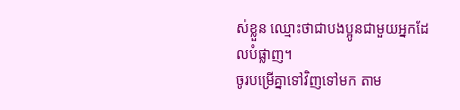ស់ខ្លួន ឈ្មោះថាជាបងប្អូនជាមួយអ្នកដែលបំផ្លាញ។
ចូរបម្រើគ្នាទៅវិញទៅមក តាម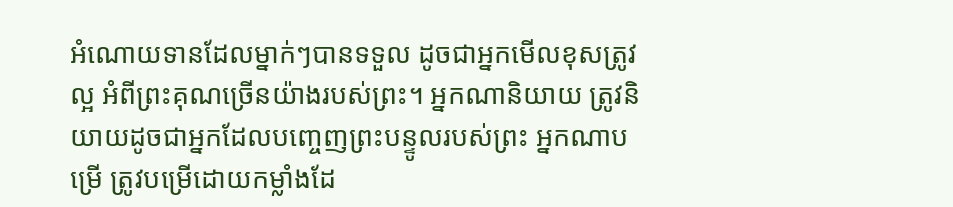អំណោយទានដែលម្នាក់ៗបានទទួល ដូចជាអ្នកមើលខុសត្រូវល្អ អំពីព្រះគុណច្រើនយ៉ាងរបស់ព្រះ។ អ្នកណានិយាយ ត្រូវនិយាយដូចជាអ្នកដែលបញ្ចេញព្រះបន្ទូលរបស់ព្រះ អ្នកណាបម្រើ ត្រូវបម្រើដោយកម្លាំងដែ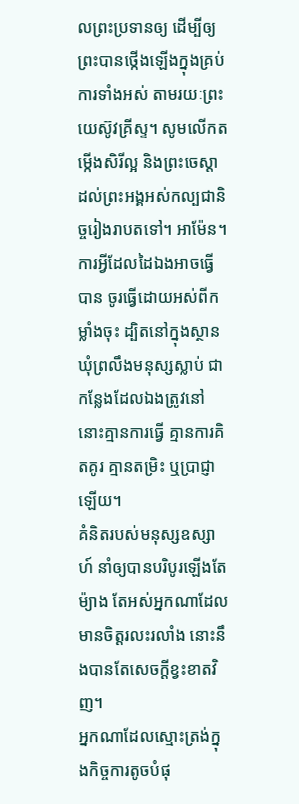លព្រះប្រទានឲ្យ ដើម្បីឲ្យព្រះបានថ្កើងឡើងក្នុងគ្រប់ការទាំងអស់ តាមរយៈព្រះយេស៊ូវគ្រីស្ទ។ សូមលើកតម្កើងសិរីល្អ និងព្រះចេស្តាដល់ព្រះអង្គអស់កល្បជានិច្ចរៀងរាបតទៅ។ អាម៉ែន។
ការអ្វីដែលដៃឯងអាចធ្វើបាន ចូរធ្វើដោយអស់ពីកម្លាំងចុះ ដ្បិតនៅក្នុងស្ថានឃុំព្រលឹងមនុស្សស្លាប់ ជាកន្លែងដែលឯងត្រូវនៅ នោះគ្មានការធ្វើ គ្មានការគិតគូរ គ្មានតម្រិះ ឬប្រាជ្ញាឡើយ។
គំនិតរបស់មនុស្សឧស្សាហ៍ នាំឲ្យបានបរិបូរឡើងតែម៉្យាង តែអស់អ្នកណាដែលមានចិត្តរលះរលាំង នោះនឹងបានតែសេចក្ដីខ្វះខាតវិញ។
អ្នកណាដែលស្មោះត្រង់ក្នុងកិច្ចការតូចបំផុ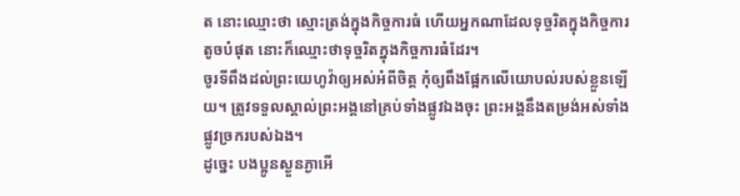ត នោះឈ្មោះថា ស្មោះត្រង់ក្នុងកិច្ចការធំ ហើយអ្នកណាដែលទុច្ចរិតក្នុងកិច្ចការតូចបំផុត នោះក៏ឈ្មោះថាទុច្ចរិតក្នុងកិច្ចការធំដែរ។
ចូរទីពឹងដល់ព្រះយេហូវ៉ាឲ្យអស់អំពីចិត្ត កុំឲ្យពឹងផ្អែកលើយោបល់របស់ខ្លួនឡើយ។ ត្រូវទទួលស្គាល់ព្រះអង្គនៅគ្រប់ទាំងផ្លូវឯងចុះ ព្រះអង្គនឹងតម្រង់អស់ទាំងផ្លូវច្រករបស់ឯង។
ដូច្នេះ បងប្អូនស្ងួនភ្ងាអើ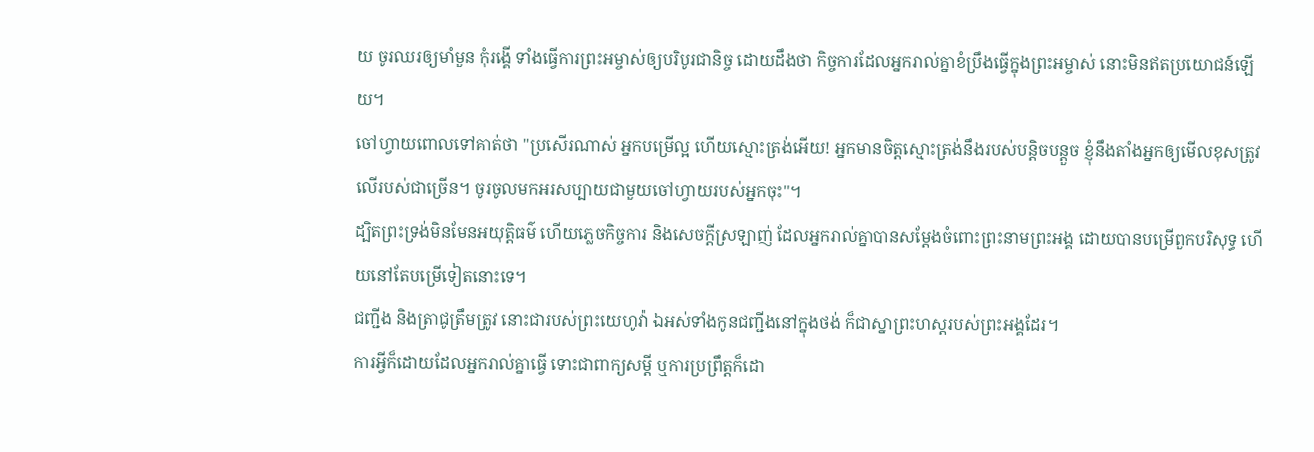យ ចូរឈរឲ្យមាំមួន កុំរង្គើ ទាំងធ្វើការព្រះអម្ចាស់ឲ្យបរិបូរជានិច្ច ដោយដឹងថា កិច្ចការដែលអ្នករាល់គ្នាខំប្រឹងធ្វើក្នុងព្រះអម្ចាស់ នោះមិនឥតប្រយោជន៍ឡើយ។
ចៅហ្វាយពោលទៅគាត់ថា "ប្រសើរណាស់ អ្នកបម្រើល្អ ហើយស្មោះត្រង់អើយ! អ្នកមានចិត្តស្មោះត្រង់នឹងរបស់បន្តិចបន្តួច ខ្ញុំនឹងតាំងអ្នកឲ្យមើលខុសត្រូវលើរបស់ជាច្រើន។ ចូរចូលមកអរសប្បាយជាមួយចៅហ្វាយរបស់អ្នកចុះ"។
ដ្បិតព្រះទ្រង់មិនមែនអយុត្តិធម៌ ហើយភ្លេចកិច្ចការ និងសេចក្តីស្រឡាញ់ ដែលអ្នករាល់គ្នាបានសម្ដែងចំពោះព្រះនាមព្រះអង្គ ដោយបានបម្រើពួកបរិសុទ្ធ ហើយនៅតែបម្រើទៀតនោះទេ។
ជញ្ជីង និងត្រាជូត្រឹមត្រូវ នោះជារបស់ព្រះយេហូវ៉ា ឯអស់ទាំងកូនជញ្ជីងនៅក្នុងថង់ ក៏ជាស្នាព្រះហស្តរបស់ព្រះអង្គដែរ។
ការអ្វីក៏ដោយដែលអ្នករាល់គ្នាធ្វើ ទោះជាពាក្យសម្ដី ឬការប្រព្រឹត្តក៏ដោ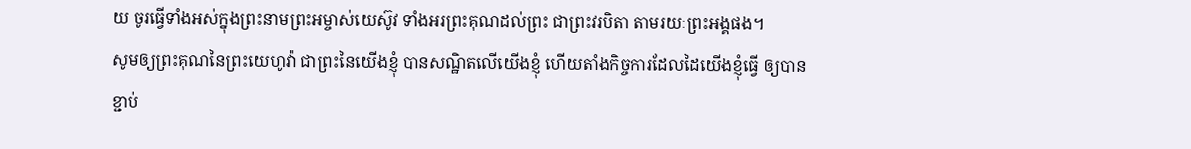យ ចូរធ្វើទាំងអស់ក្នុងព្រះនាមព្រះអម្ចាស់យេស៊ូវ ទាំងអរព្រះគុណដល់ព្រះ ជាព្រះវរបិតា តាមរយៈព្រះអង្គផង។
សូមឲ្យព្រះគុណនៃព្រះយេហូវ៉ា ជាព្រះនៃយើងខ្ញុំ បានសណ្ឋិតលើយើងខ្ញុំ ហើយតាំងកិច្ចការដែលដៃយើងខ្ញុំធ្វើ ឲ្យបានខ្ជាប់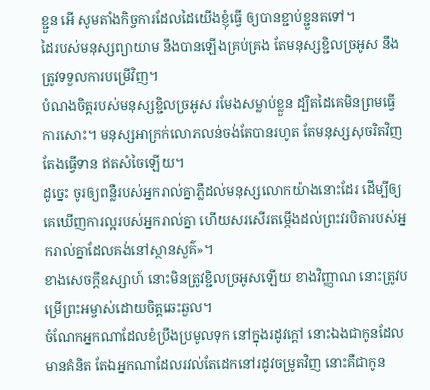ខ្ជួន អើ សូមតាំងកិច្ចការដែលដៃយើងខ្ញុំធ្វើ ឲ្យបានខ្ជាប់ខ្ជួនតទៅ។
ដៃរបស់មនុស្សព្យាយាម នឹងបានឡើងគ្រប់គ្រង តែមនុស្សខ្ជិលច្រអូស នឹងត្រូវទទួលការបម្រើវិញ។
បំណងចិត្តរបស់មនុស្សខ្ជិលច្រអូស រមែងសម្លាប់ខ្លួន ដ្បិតដៃគេមិនព្រមធ្វើការសោះ។ មនុស្សអាក្រក់លោភលន់ចង់តែបានរហូត តែមនុស្សសុចរិតវិញ តែងធ្វើទាន ឥតសំចៃឡើយ។
ដូច្នេះ ចូរឲ្យពន្លឺរបស់អ្នករាល់គ្នាភ្លឺដល់មនុស្សលោកយ៉ាងនោះដែរ ដើម្បីឲ្យគេឃើញការល្អរបស់អ្នករាល់គ្នា ហើយសរសើរតម្កើងដល់ព្រះវរបិតារបស់អ្នករាល់គ្នាដែលគង់នៅស្ថានសួគ៌»។
ខាងសេចក្ដីឧស្សាហ៍ នោះមិនត្រូវខ្ជិលច្រអូសឡើយ ខាងវិញ្ញាណ នោះត្រូវបម្រើព្រះអម្ចាស់ដោយចិត្តឆេះឆួល។
ចំណែកអ្នកណាដែលខំប្រឹងប្រមូលទុក នៅក្នុងរដូវក្តៅ នោះឯងជាកូនដែលមានគំនិត តែឯអ្នកណាដែលរវល់តែដេកនៅរដូវចម្រូតវិញ នោះគឺជាកូន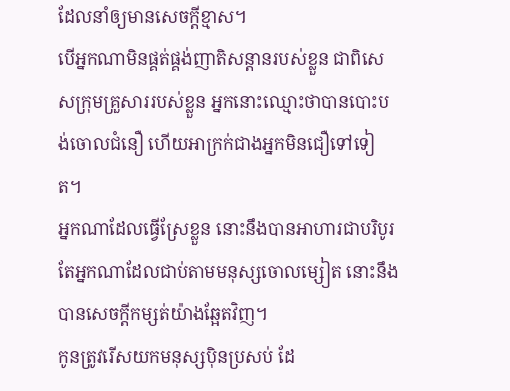ដែលនាំឲ្យមានសេចក្ដីខ្មាស។
បើអ្នកណាមិនផ្គត់ផ្គង់ញាតិសន្តានរបស់ខ្លួន ជាពិសេសក្រុមគ្រួសាររបស់ខ្លួន អ្នកនោះឈ្មោះថាបានបោះបង់ចោលជំនឿ ហើយអាក្រក់ជាងអ្នកមិនជឿទៅទៀត។
អ្នកណាដែលធ្វើស្រែខ្លួន នោះនឹងបានអាហារជាបរិបូរ តែអ្នកណាដែលជាប់តាមមនុស្សចោលម្សៀត នោះនឹងបានសេចក្ដីកម្សត់យ៉ាងឆ្អែតវិញ។
កូនត្រូវរើសយកមនុស្សប៉ិនប្រសប់ ដែ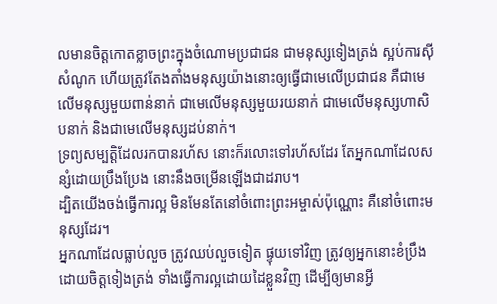លមានចិត្តកោតខ្លាចព្រះក្នុងចំណោមប្រជាជន ជាមនុស្សទៀងត្រង់ ស្អប់ការស៊ីសំណូក ហើយត្រូវតែងតាំងមនុស្សយ៉ាងនោះឲ្យធ្វើជាមេលើប្រជាជន គឺជាមេលើមនុស្សមួយពាន់នាក់ ជាមេលើមនុស្សមួយរយនាក់ ជាមេលើមនុស្សហាសិបនាក់ និងជាមេលើមនុស្សដប់នាក់។
ទ្រព្យសម្បត្តិដែលរកបានរហ័ស នោះក៏រលោះទៅរហ័សដែរ តែអ្នកណាដែលសន្សំដោយប្រឹងប្រែង នោះនឹងចម្រើនឡើងជាដរាប។
ដ្បិតយើងចង់ធ្វើការល្អ មិនមែនតែនៅចំពោះព្រះអម្ចាស់ប៉ុណ្ណោះ គឺនៅចំពោះមនុស្សដែរ។
អ្នកណាដែលធ្លាប់លួច ត្រូវឈប់លួចទៀត ផ្ទុយទៅវិញ ត្រូវឲ្យអ្នកនោះខំប្រឹងដោយចិត្តទៀងត្រង់ ទាំងធ្វើការល្អដោយដៃខ្លួនវិញ ដើម្បីឲ្យមានអ្វី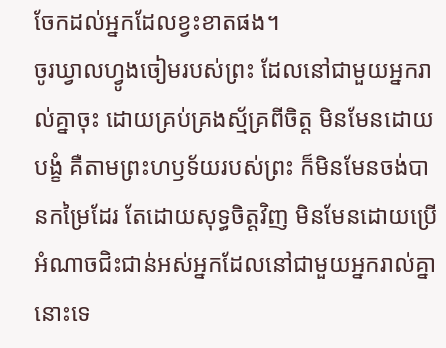ចែកដល់អ្នកដែលខ្វះខាតផង។
ចូរឃ្វាលហ្វូងចៀមរបស់ព្រះ ដែលនៅជាមួយអ្នករាល់គ្នាចុះ ដោយគ្រប់គ្រងស្ម័គ្រពីចិត្ត មិនមែនដោយបង្ខំ គឺតាមព្រះហឫទ័យរបស់ព្រះ ក៏មិនមែនចង់បានកម្រៃដែរ តែដោយសុទ្ធចិត្តវិញ មិនមែនដោយប្រើអំណាចជិះជាន់អស់អ្នកដែលនៅជាមួយអ្នករាល់គ្នានោះទេ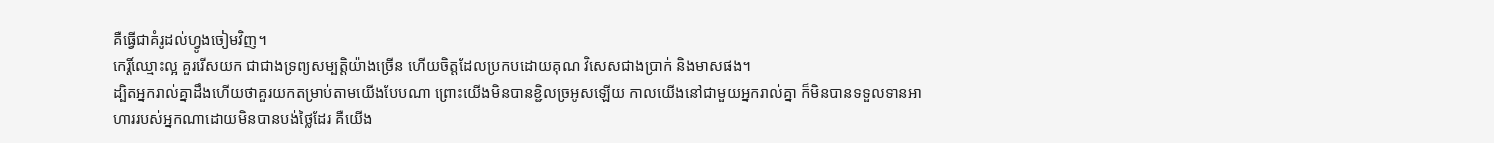គឺធ្វើជាគំរូដល់ហ្វូងចៀមវិញ។
កេរ្តិ៍ឈ្មោះល្អ គួររើសយក ជាជាងទ្រព្យសម្បត្តិយ៉ាងច្រើន ហើយចិត្តដែលប្រកបដោយគុណ វិសេសជាងប្រាក់ និងមាសផង។
ដ្បិតអ្នករាល់គ្នាដឹងហើយថាគួរយកតម្រាប់តាមយើងបែបណា ព្រោះយើងមិនបានខ្ជិលច្រអូសឡើយ កាលយើងនៅជាមួយអ្នករាល់គ្នា ក៏មិនបានទទួលទានអាហាររបស់អ្នកណាដោយមិនបានបង់ថ្លៃដែរ គឺយើង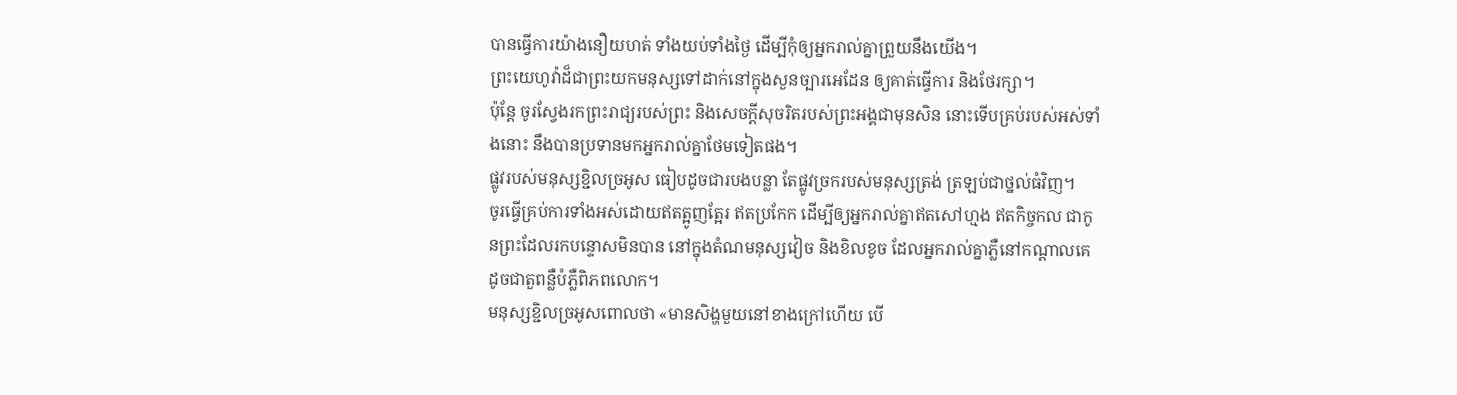បានធ្វើការយ៉ាងនឿយហត់ ទាំងយប់ទាំងថ្ងៃ ដើម្បីកុំឲ្យអ្នករាល់គ្នាព្រួយនឹងយើង។
ព្រះយេហូវ៉ាដ៏ជាព្រះយកមនុស្សទៅដាក់នៅក្នុងសួនច្បារអេដែន ឲ្យគាត់ធ្វើការ និងថែរក្សា។
ប៉ុន្តែ ចូរស្វែងរកព្រះរាជ្យរបស់ព្រះ និងសេចក្តីសុចរិតរបស់ព្រះអង្គជាមុនសិន នោះទើបគ្រប់របស់អស់ទាំងនោះ នឹងបានប្រទានមកអ្នករាល់គ្នាថែមទៀតផង។
ផ្លូវរបស់មនុស្សខ្ជិលច្រអូស ធៀបដូចជារបងបន្លា តែផ្លូវច្រករបស់មនុស្សត្រង់ ត្រឡប់ជាថ្នល់ធំវិញ។
ចូរធ្វើគ្រប់ការទាំងអស់ដោយឥតត្អូញត្អែរ ឥតប្រកែក ដើម្បីឲ្យអ្នករាល់គ្នាឥតសៅហ្មង ឥតកិច្ចកល ជាកូនព្រះដែលរកបន្ទោសមិនបាន នៅក្នុងតំណមនុស្សវៀច និងខិលខូច ដែលអ្នករាល់គ្នាភ្លឺនៅកណ្ដាលគេ ដូចជាតួពន្លឺបំភ្លឺពិភពលោក។
មនុស្សខ្ជិលច្រអូសពោលថា «មានសិង្ហមួយនៅខាងក្រៅហើយ បើ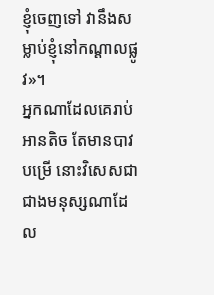ខ្ញុំចេញទៅ វានឹងសម្លាប់ខ្ញុំនៅកណ្ដាលផ្លូវ»។
អ្នកណាដែលគេរាប់អានតិច តែមានបាវបម្រើ នោះវិសេសជាជាងមនុស្សណាដែល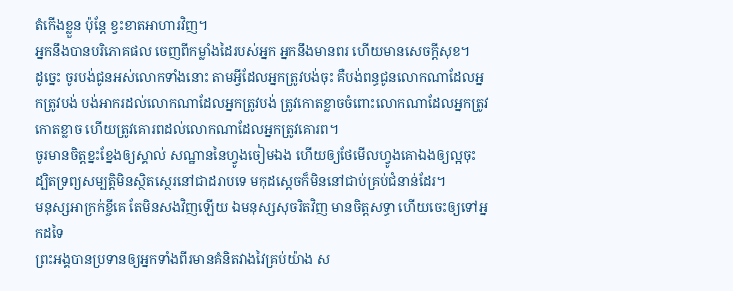តំកើងខ្លួន ប៉ុន្តែ ខ្វះខាតអាហារវិញ។
អ្នកនឹងបានបរិភោគផល ចេញពីកម្លាំងដៃរបស់អ្នក អ្នកនឹងមានពរ ហើយមានសេចក្ដីសុខ។
ដូច្នេះ ចូរបង់ជូនអស់លោកទាំងនោះ តាមអ្វីដែលអ្នកត្រូវបង់ចុះ គឺបង់ពន្ធជូនលោកណាដែលអ្នកត្រូវបង់ បង់អាករដល់លោកណាដែលអ្នកត្រូវបង់ ត្រូវកោតខ្លាចចំពោះលោកណាដែលអ្នកត្រូវកោតខ្លាច ហើយត្រូវគោរពដល់លោកណាដែលអ្នកត្រូវគោរព។
ចូរមានចិត្តខ្នះខ្នែងឲ្យស្គាល់ សណ្ឋាននៃហ្វូងចៀមឯង ហើយឲ្យថែមើលហ្វូងគោឯងឲ្យល្អចុះ ដ្បិតទ្រព្យសម្បត្តិមិនស្ថិតស្ថេរនៅជាដរាបទេ មកុដស្តេចក៏មិននៅជាប់គ្រប់ជំនាន់ដែរ។
មនុស្សអាក្រក់ខ្ចីគេ តែមិនសងវិញឡើយ ឯមនុស្សសុចរិតវិញ មានចិត្តសទ្ធា ហើយចេះឲ្យទៅអ្នកដទៃ
ព្រះអង្គបានប្រទានឲ្យអ្នកទាំងពីរមានគំនិតវាងវៃគ្រប់យ៉ាង ស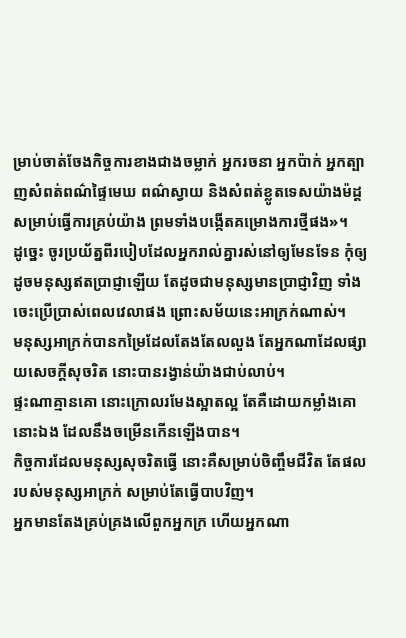ម្រាប់ចាត់ចែងកិច្ចការខាងជាងចម្លាក់ អ្នករចនា អ្នកប៉ាក់ អ្នកត្បាញសំពត់ពណ៌ផ្ទៃមេឃ ពណ៌ស្វាយ និងសំពត់ខ្លូតទេសយ៉ាងម៉ដ្ត សម្រាប់ធ្វើការគ្រប់យ៉ាង ព្រមទាំងបង្កើតគម្រោងការថ្មីផង»។
ដូច្នេះ ចូរប្រយ័ត្នពីរបៀបដែលអ្នករាល់គ្នារស់នៅឲ្យមែនទែន កុំឲ្យដូចមនុស្សឥតប្រាជ្ញាឡើយ តែដូចជាមនុស្សមានប្រាជ្ញាវិញ ទាំងចេះប្រើប្រាស់ពេលវេលាផង ព្រោះសម័យនេះអាក្រក់ណាស់។
មនុស្សអាក្រក់បានកម្រៃដែលតែងតែលលួង តែអ្នកណាដែលផ្សាយសេចក្ដីសុចរិត នោះបានរង្វាន់យ៉ាងជាប់លាប់។
ផ្ទះណាគ្មានគោ នោះក្រោលរមែងស្អាតល្អ តែគឺដោយកម្លាំងគោនោះឯង ដែលនឹងចម្រើនកើនឡើងបាន។
កិច្ចការដែលមនុស្សសុចរិតធ្វើ នោះគឺសម្រាប់ចិញ្ចឹមជីវិត តែផលរបស់មនុស្សអាក្រក់ សម្រាប់តែធ្វើបាបវិញ។
អ្នកមានតែងគ្រប់គ្រងលើពួកអ្នកក្រ ហើយអ្នកណា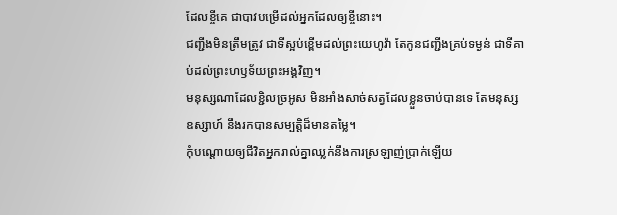ដែលខ្ចីគេ ជាបាវបម្រើដល់អ្នកដែលឲ្យខ្ចីនោះ។
ជញ្ជីងមិនត្រឹមត្រូវ ជាទីស្អប់ខ្ពើមដល់ព្រះយេហូវ៉ា តែកូនជញ្ជីងគ្រប់ទម្ងន់ ជាទីគាប់ដល់ព្រះហឫទ័យព្រះអង្គវិញ។
មនុស្សណាដែលខ្ជិលច្រអូស មិនអាំងសាច់សត្វដែលខ្លួនចាប់បានទេ តែមនុស្សឧស្សាហ៍ នឹងរកបានសម្បត្តិដ៏មានតម្លៃ។
កុំបណ្ដោយឲ្យជីវិតអ្នករាល់គ្នាឈ្លក់នឹងការស្រឡាញ់ប្រាក់ឡើយ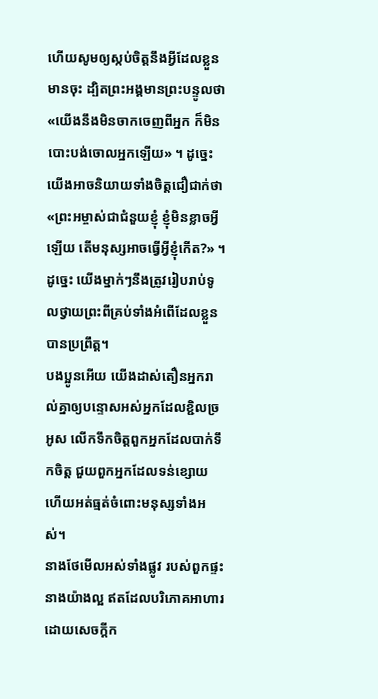ហើយសូមឲ្យស្កប់ចិត្តនឹងអ្វីដែលខ្លួនមានចុះ ដ្បិតព្រះអង្គមានព្រះបន្ទូលថា «យើងនឹងមិនចាកចេញពីអ្នក ក៏មិនបោះបង់ចោលអ្នកឡើយ» ។ ដូច្នេះ យើងអាចនិយាយទាំងចិត្តជឿជាក់ថា «ព្រះអម្ចាស់ជាជំនួយខ្ញុំ ខ្ញុំមិនខ្លាចអ្វីឡើយ តើមនុស្សអាចធ្វើអ្វីខ្ញុំកើត?» ។
ដូច្នេះ យើងម្នាក់ៗនឹងត្រូវរៀបរាប់ទូលថ្វាយព្រះពីគ្រប់ទាំងអំពើដែលខ្លួនបានប្រព្រឹត្ត។
បងប្អូនអើយ យើងដាស់តឿនអ្នករាល់គ្នាឲ្យបន្ទោសអស់អ្នកដែលខ្ជិលច្រអូស លើកទឹកចិត្តពួកអ្នកដែលបាក់ទឹកចិត្ត ជួយពួកអ្នកដែលទន់ខ្សោយ ហើយអត់ធ្មត់ចំពោះមនុស្សទាំងអស់។
នាងថែមើលអស់ទាំងផ្លូវ របស់ពួកផ្ទះនាងយ៉ាងល្អ ឥតដែលបរិភោគអាហារ ដោយសេចក្ដីក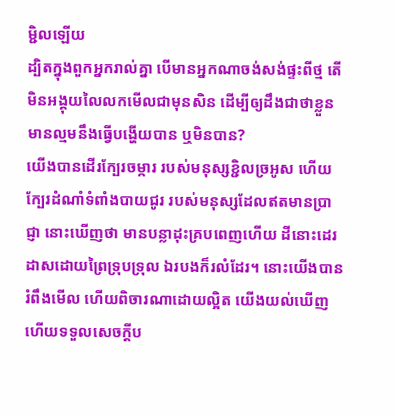ម្ជិលឡើយ
ដ្បិតក្នុងពួកអ្នករាល់គ្នា បើមានអ្នកណាចង់សង់ផ្ទះពីថ្ម តើមិនអង្គុយលៃលកមើលជាមុនសិន ដើម្បីឲ្យដឹងជាថាខ្លួនមានល្មមនឹងធ្វើបង្ហើយបាន ឬមិនបាន?
យើងបានដើរក្បែរចម្ការ របស់មនុស្សខ្ជិលច្រអូស ហើយក្បែរដំណាំទំពាំងបាយជូរ របស់មនុស្សដែលឥតមានប្រាជ្ញា នោះឃើញថា មានបន្លាដុះគ្របពេញហើយ ដីនោះដេរដាសដោយព្រៃទ្រុបទ្រុល ឯរបងក៏រលំដែរ។ នោះយើងបានរំពឹងមើល ហើយពិចារណាដោយល្អិត យើងយល់ឃើញ ហើយទទួលសេចក្ដីប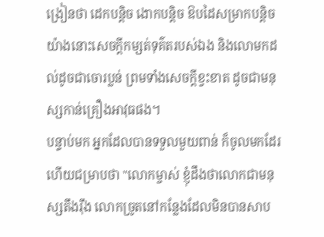ង្រៀនថា ដេកបន្តិច ងោកបន្តិច ឱបដៃសម្រាកបន្តិច យ៉ាងនោះសេចក្ដីកម្សត់ទុគ៌តរបស់ឯង និងលោមកដល់ដូចជាចោរប្លន់ ព្រមទាំងសេចក្ដីខ្វះខាត ដូចជាមនុស្សកាន់គ្រឿងអាវុធផង។
បន្ទាប់មក អ្នកដែលបានទទួលមួយពាន់ ក៏ចូលមកដែរ ហើយជម្រាបថា "លោកម្ចាស់ ខ្ញុំដឹងថាលោកជាមនុស្សតឹងរ៉ឹង លោកច្រូតនៅកន្លែងដែលមិនបានសាប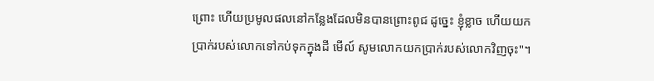ព្រោះ ហើយប្រមូលផលនៅកន្លែងដែលមិនបានព្រោះពូជ ដូច្នេះ ខ្ញុំខ្លាច ហើយយកប្រាក់របស់លោកទៅកប់ទុកក្នុងដី មើល៍ សូមលោកយកប្រាក់របស់លោកវិញចុះ"។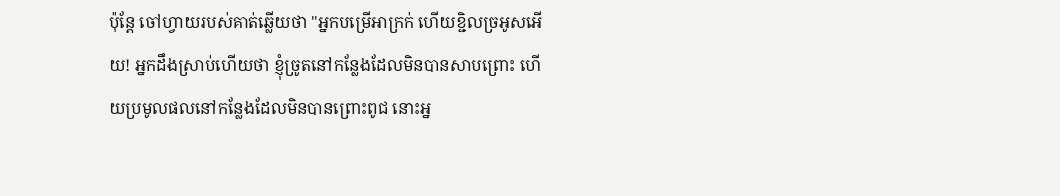ប៉ុន្តែ ចៅហ្វាយរបស់គាត់ឆ្លើយថា "អ្នកបម្រើអាក្រក់ ហើយខ្ជិលច្រអូសអើយ! អ្នកដឹងស្រាប់ហើយថា ខ្ញុំច្រូតនៅកន្លែងដែលមិនបានសាបព្រោះ ហើយប្រមូលផលនៅកន្លែងដែលមិនបានព្រោះពូជ នោះអ្ន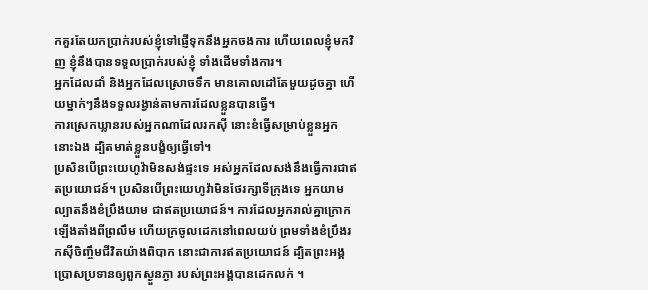កគួរតែយកប្រាក់របស់ខ្ញុំទៅផ្ញើទុកនឹងអ្នកចងការ ហើយពេលខ្ញុំមកវិញ ខ្ញុំនឹងបានទទួលប្រាក់របស់ខ្ញុំ ទាំងដើមទាំងការ។
អ្នកដែលដាំ និងអ្នកដែលស្រោចទឹក មានគោលដៅតែមួយដូចគ្នា ហើយម្នាក់ៗនឹងទទួលរង្វាន់តាមការដែលខ្លួនបានធ្វើ។
ការស្រេកឃ្លានរបស់អ្នកណាដែលរកស៊ី នោះខំធ្វើសម្រាប់ខ្លួនអ្នកនោះឯង ដ្បិតមាត់ខ្លួនបង្ខំឲ្យធ្វើទៅ។
ប្រសិនបើព្រះយេហូវ៉ាមិនសង់ផ្ទះទេ អស់អ្នកដែលសង់នឹងធ្វើការជាឥតប្រយោជន៍។ ប្រសិនបើព្រះយេហូវ៉ាមិនថែរក្សាទីក្រុងទេ អ្នកយាមល្បាតនឹងខំប្រឹងយាម ជាឥតប្រយោជន៍។ ការដែលអ្នករាល់គ្នាក្រោកឡើងតាំងពីព្រលឹម ហើយក្រចូលដេកនៅពេលយប់ ព្រមទាំងខំប្រឹងរកស៊ីចិញ្ចឹមជីវិតយ៉ាងពិបាក នោះជាការឥតប្រយោជន៍ ដ្បិតព្រះអង្គប្រោសប្រទានឲ្យពួកស្ងួនភ្ងា របស់ព្រះអង្គបានដេកលក់ ។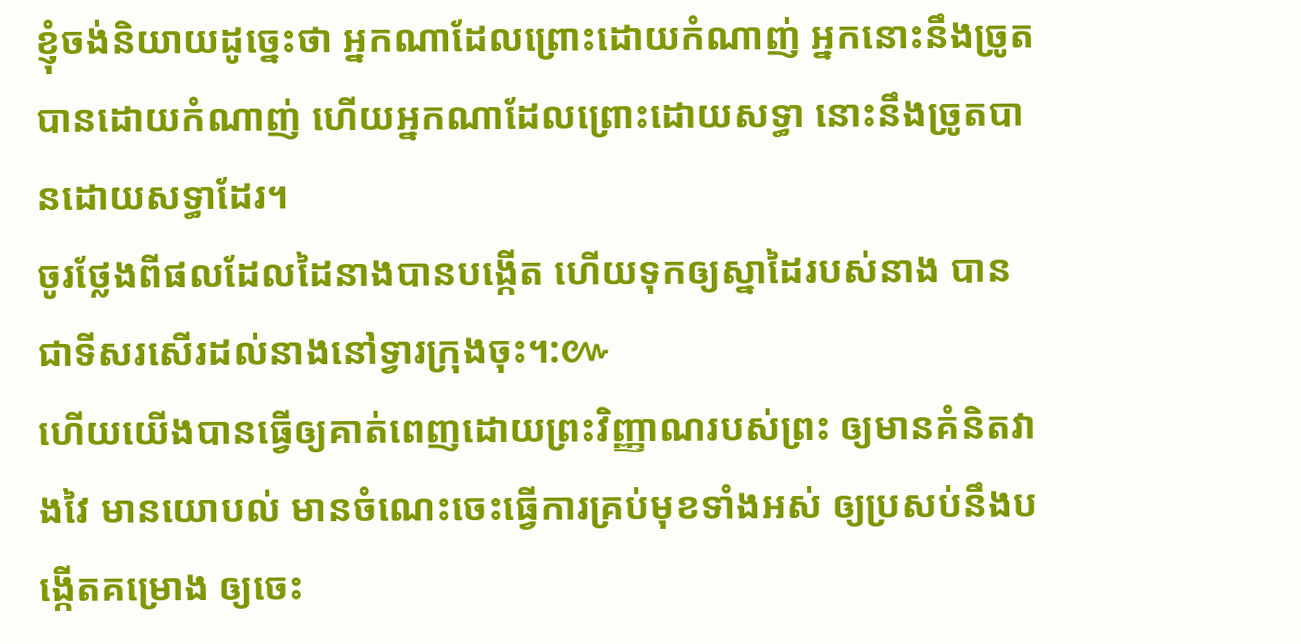ខ្ញុំចង់និយាយដូច្នេះថា អ្នកណាដែលព្រោះដោយកំណាញ់ អ្នកនោះនឹងច្រូតបានដោយកំណាញ់ ហើយអ្នកណាដែលព្រោះដោយសទ្ធា នោះនឹងច្រូតបានដោយសទ្ធាដែរ។
ចូរថ្លែងពីផលដែលដៃនាងបានបង្កើត ហើយទុកឲ្យស្នាដៃរបស់នាង បានជាទីសរសើរដល់នាងនៅទ្វារក្រុងចុះ។:៚
ហើយយើងបានធ្វើឲ្យគាត់ពេញដោយព្រះវិញ្ញាណរបស់ព្រះ ឲ្យមានគំនិតវាងវៃ មានយោបល់ មានចំណេះចេះធ្វើការគ្រប់មុខទាំងអស់ ឲ្យប្រសប់នឹងបង្កើតគម្រោង ឲ្យចេះ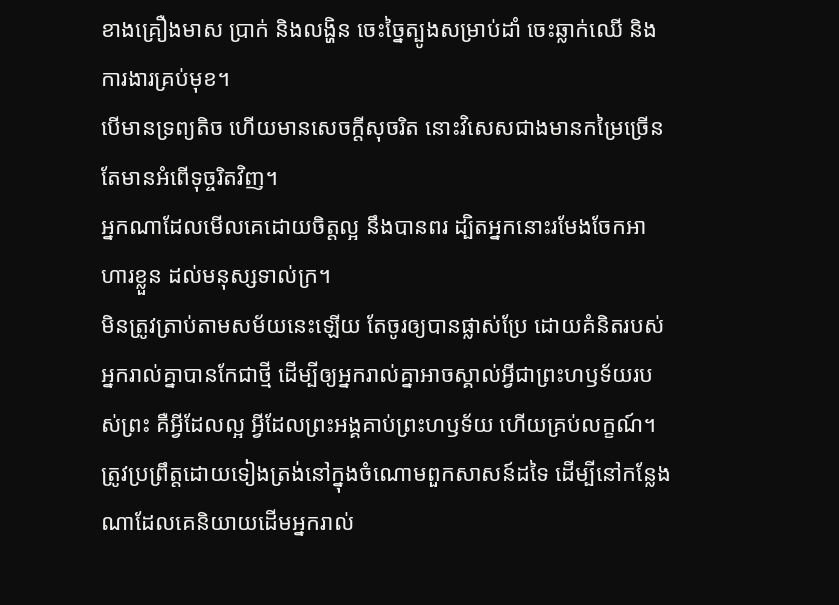ខាងគ្រឿងមាស ប្រាក់ និងលង្ហិន ចេះច្នៃត្បូងសម្រាប់ដាំ ចេះឆ្លាក់ឈើ និងការងារគ្រប់មុខ។
បើមានទ្រព្យតិច ហើយមានសេចក្ដីសុចរិត នោះវិសេសជាងមានកម្រៃច្រើន តែមានអំពើទុច្ចរិតវិញ។
អ្នកណាដែលមើលគេដោយចិត្តល្អ នឹងបានពរ ដ្បិតអ្នកនោះរមែងចែកអាហារខ្លួន ដល់មនុស្សទាល់ក្រ។
មិនត្រូវត្រាប់តាមសម័យនេះឡើយ តែចូរឲ្យបានផ្លាស់ប្រែ ដោយគំនិតរបស់អ្នករាល់គ្នាបានកែជាថ្មី ដើម្បីឲ្យអ្នករាល់គ្នាអាចស្គាល់អ្វីជាព្រះហឫទ័យរបស់ព្រះ គឺអ្វីដែលល្អ អ្វីដែលព្រះអង្គគាប់ព្រះហឫទ័យ ហើយគ្រប់លក្ខណ៍។
ត្រូវប្រព្រឹត្តដោយទៀងត្រង់នៅក្នុងចំណោមពួកសាសន៍ដទៃ ដើម្បីនៅកន្លែងណាដែលគេនិយាយដើមអ្នករាល់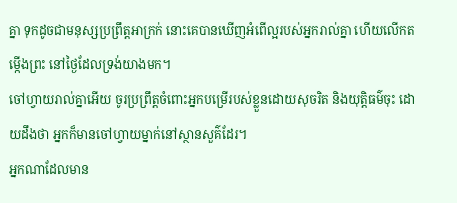គ្នា ទុកដូចជាមនុស្សប្រព្រឹត្តអាក្រក់ នោះគេបានឃើញអំពើល្អរបស់អ្នករាល់គ្នា ហើយលើកតម្កើងព្រះ នៅថ្ងៃដែលទ្រង់យាងមក។
ចៅហ្វាយរាល់គ្នាអើយ ចូរប្រព្រឹត្តចំពោះអ្នកបម្រើរបស់ខ្លួនដោយសុចរិត និងយុត្តិធម៌ចុះ ដោយដឹងថា អ្នកក៏មានចៅហ្វាយម្នាក់នៅស្ថានសួគ៌ដែរ។
អ្នកណាដែលមាន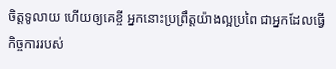ចិត្តទូលាយ ហើយឲ្យគេខ្ចី អ្នកនោះប្រព្រឹត្តយ៉ាងល្អប្រពៃ ជាអ្នកដែលធ្វើកិច្ចការរបស់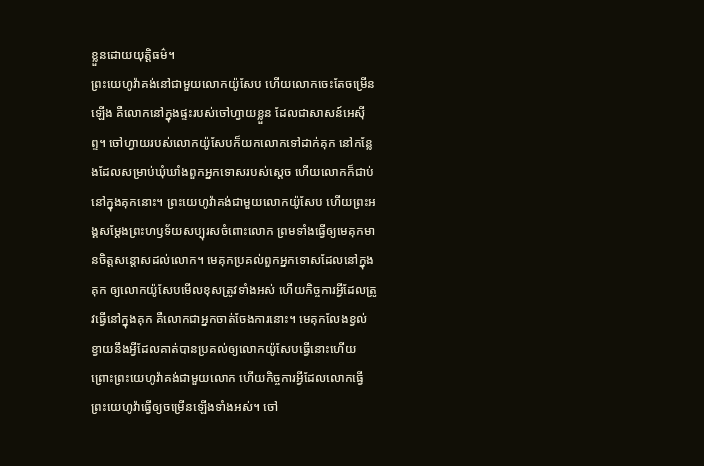ខ្លួនដោយយុត្តិធម៌។
ព្រះយេហូវ៉ាគង់នៅជាមួយលោកយ៉ូសែប ហើយលោកចេះតែចម្រើនឡើង គឺលោកនៅក្នុងផ្ទះរបស់ចៅហ្វាយខ្លួន ដែលជាសាសន៍អេស៊ីព្ទ។ ចៅហ្វាយរបស់លោកយ៉ូសែបក៏យកលោកទៅដាក់គុក នៅកន្លែងដែលសម្រាប់ឃុំឃាំងពួកអ្នកទោសរបស់ស្តេច ហើយលោកក៏ជាប់នៅក្នុងគុកនោះ។ ព្រះយេហូវ៉ាគង់ជាមួយលោកយ៉ូសែប ហើយព្រះអង្គសម្ដែងព្រះហឫទ័យសប្បុរសចំពោះលោក ព្រមទាំងធ្វើឲ្យមេគុកមានចិត្តសន្ដោសដល់លោក។ មេគុកប្រគល់ពួកអ្នកទោសដែលនៅក្នុងគុក ឲ្យលោកយ៉ូសែបមើលខុសត្រូវទាំងអស់ ហើយកិច្ចការអ្វីដែលត្រូវធ្វើនៅក្នុងគុក គឺលោកជាអ្នកចាត់ចែងការនោះ។ មេគុកលែងខ្វល់ខ្វាយនឹងអ្វីដែលគាត់បានប្រគល់ឲ្យលោកយ៉ូសែបធ្វើនោះហើយ ព្រោះព្រះយេហូវ៉ាគង់ជាមួយលោក ហើយកិច្ចការអ្វីដែលលោកធ្វើ ព្រះយេហូវ៉ាធ្វើឲ្យចម្រើនឡើងទាំងអស់។ ចៅ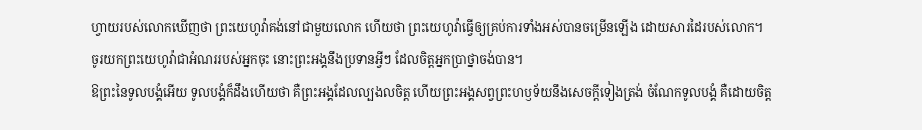ហ្វាយរបស់លោកឃើញថា ព្រះយេហូវ៉ាគង់នៅជាមួយលោក ហើយថា ព្រះយេហូវ៉ាធ្វើឲ្យគ្រប់ការទាំងអស់បានចម្រើនឡើង ដោយសារដៃរបស់លោក។
ចូរយកព្រះយេហូវ៉ាជាអំណររបស់អ្នកចុះ នោះព្រះអង្គនឹងប្រទានអ្វីៗ ដែលចិត្តអ្នកប្រាថ្នាចង់បាន។
ឱព្រះនៃទូលបង្គំអើយ ទូលបង្គំក៏ដឹងហើយថា គឺព្រះអង្គដែលល្បងលចិត្ត ហើយព្រះអង្គសព្វព្រះហឫទ័យនឹងសេចក្ដីទៀងត្រង់ ចំណែកទូលបង្គំ គឺដោយចិត្ត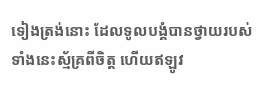ទៀងត្រង់នោះ ដែលទូលបង្គំបានថ្វាយរបស់ទាំងនេះស្ម័គ្រពីចិត្ត ហើយឥឡូវ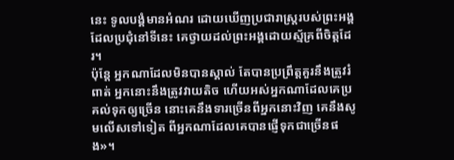នេះ ទូលបង្គំមានអំណរ ដោយឃើញប្រជារាស្ត្ររបស់ព្រះអង្គ ដែលប្រជុំនៅទីនេះ គេថ្វាយដល់ព្រះអង្គដោយស្ម័គ្រពីចិត្តដែរ។
ប៉ុន្ដែ អ្នកណាដែលមិនបានស្គាល់ តែបានប្រព្រឹត្តគួរនឹងត្រូវរំពាត់ អ្នកនោះនឹងត្រូវវាយតិច ហើយអស់អ្នកណាដែលគេប្រគល់ទុកឲ្យច្រើន នោះគេនឹងទារច្រើនពីអ្នកនោះវិញ គេនឹងសូមលើសទៅទៀត ពីអ្នកណាដែលគេបានផ្ញើទុកជាច្រើនផង»។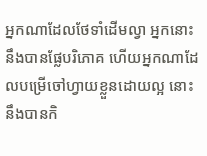អ្នកណាដែលថែទាំដើមល្វា អ្នកនោះនឹងបានផ្លែបរិភោគ ហើយអ្នកណាដែលបម្រើចៅហ្វាយខ្លួនដោយល្អ នោះនឹងបានកិ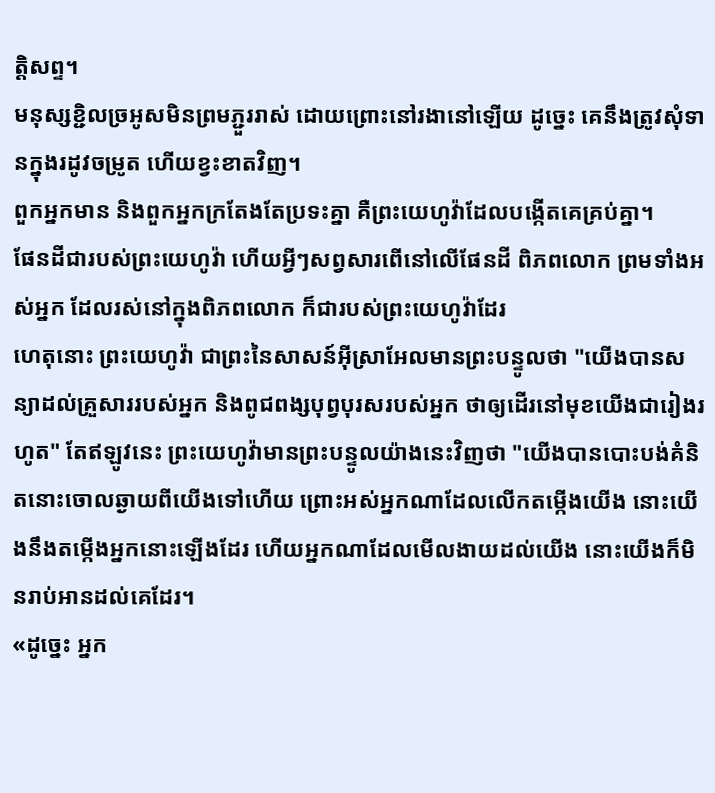ត្តិសព្ទ។
មនុស្សខ្ជិលច្រអូសមិនព្រមភ្ជួររាស់ ដោយព្រោះនៅរងានៅឡើយ ដូច្នេះ គេនឹងត្រូវសុំទានក្នុងរដូវចម្រូត ហើយខ្វះខាតវិញ។
ពួកអ្នកមាន និងពួកអ្នកក្រតែងតែប្រទះគ្នា គឺព្រះយេហូវ៉ាដែលបង្កើតគេគ្រប់គ្នា។
ផែនដីជារបស់ព្រះយេហូវ៉ា ហើយអ្វីៗសព្វសារពើនៅលើផែនដី ពិភពលោក ព្រមទាំងអស់អ្នក ដែលរស់នៅក្នុងពិភពលោក ក៏ជារបស់ព្រះយេហូវ៉ាដែរ
ហេតុនោះ ព្រះយេហូវ៉ា ជាព្រះនៃសាសន៍អ៊ីស្រាអែលមានព្រះបន្ទូលថា "យើងបានសន្យាដល់គ្រួសាររបស់អ្នក និងពូជពង្សបុព្វបុរសរបស់អ្នក ថាឲ្យដើរនៅមុខយើងជារៀងរហូត" តែឥឡូវនេះ ព្រះយេហូវ៉ាមានព្រះបន្ទូលយ៉ាងនេះវិញថា "យើងបានបោះបង់គំនិតនោះចោលឆ្ងាយពីយើងទៅហើយ ព្រោះអស់អ្នកណាដែលលើកតម្កើងយើង នោះយើងនឹងតម្កើងអ្នកនោះឡើងដែរ ហើយអ្នកណាដែលមើលងាយដល់យើង នោះយើងក៏មិនរាប់អានដល់គេដែរ។
«ដូច្នេះ អ្នក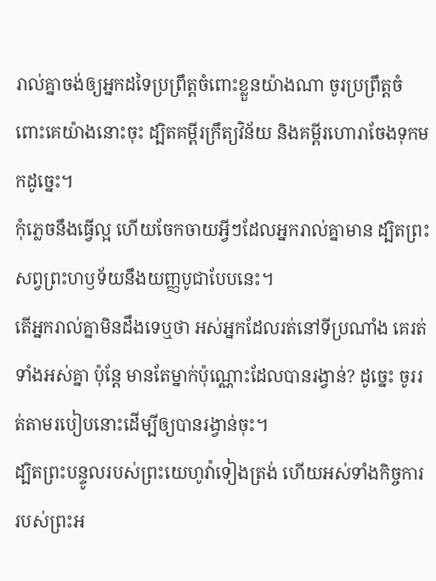រាល់គ្នាចង់ឲ្យអ្នកដទៃប្រព្រឹត្តចំពោះខ្លួនយ៉ាងណា ចូរប្រព្រឹត្តចំពោះគេយ៉ាងនោះចុះ ដ្បិតគម្ពីរក្រឹត្យវិន័យ និងគម្ពីរហោរាចែងទុកមកដូច្នេះ។
កុំភ្លេចនឹងធ្វើល្អ ហើយចែកចាយអ្វីៗដែលអ្នករាល់គ្នាមាន ដ្បិតព្រះសព្វព្រះហឫទ័យនឹងយញ្ញបូជាបែបនេះ។
តើអ្នករាល់គ្នាមិនដឹងទេឬថា អស់អ្នកដែលរត់នៅទីប្រណាំង គេរត់ទាំងអស់គ្នា ប៉ុន្តែ មានតែម្នាក់ប៉ុណ្ណោះដែលបានរង្វាន់? ដូច្នេះ ចូររត់តាមរបៀបនោះដើម្បីឲ្យបានរង្វាន់ចុះ។
ដ្បិតព្រះបន្ទូលរបស់ព្រះយេហូវ៉ាទៀងត្រង់ ហើយអស់ទាំងកិច្ចការរបស់ព្រះអ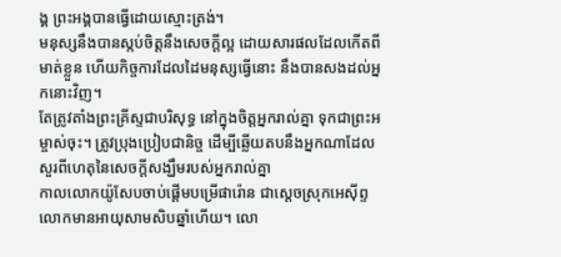ង្គ ព្រះអង្គបានធ្វើដោយស្មោះត្រង់។
មនុស្សនឹងបានស្កប់ចិត្តនឹងសេចក្ដីល្អ ដោយសារផលដែលកើតពីមាត់ខ្លួន ហើយកិច្ចការដែលដៃមនុស្សធ្វើនោះ នឹងបានសងដល់អ្នកនោះវិញ។
តែត្រូវតាំងព្រះគ្រីស្ទជាបរិសុទ្ធ នៅក្នុងចិត្តអ្នករាល់គ្នា ទុកជាព្រះអម្ចាស់ចុះ។ ត្រូវប្រុងប្រៀបជានិច្ច ដើម្បីឆ្លើយតបនឹងអ្នកណាដែលសួរពីហេតុនៃសេចក្តីសង្ឃឹមរបស់អ្នករាល់គ្នា
កាលលោកយ៉ូសែបចាប់ផ្ដើមបម្រើផារ៉ោន ជាស្តេចស្រុកអេស៊ីព្ទ លោកមានអាយុសាមសិបឆ្នាំហើយ។ លោ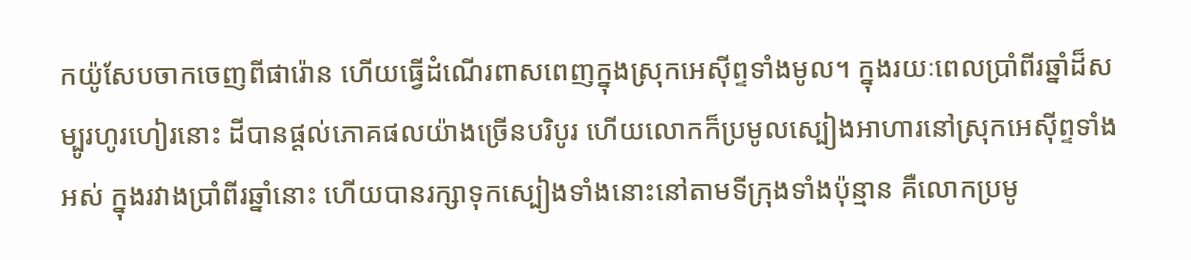កយ៉ូសែបចាកចេញពីផារ៉ោន ហើយធ្វើដំណើរពាសពេញក្នុងស្រុកអេស៊ីព្ទទាំងមូល។ ក្នុងរយៈពេលប្រាំពីរឆ្នាំដ៏សម្បូរហូរហៀរនោះ ដីបានផ្ដល់ភោគផលយ៉ាងច្រើនបរិបូរ ហើយលោកក៏ប្រមូលស្បៀងអាហារនៅស្រុកអេស៊ីព្ទទាំងអស់ ក្នុងរវាងប្រាំពីរឆ្នាំនោះ ហើយបានរក្សាទុកស្បៀងទាំងនោះនៅតាមទីក្រុងទាំងប៉ុន្មាន គឺលោកប្រមូ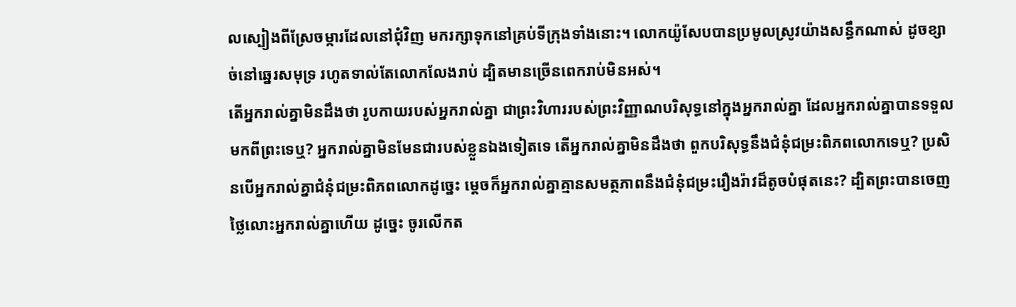លស្បៀងពីស្រែចម្ការដែលនៅជុំវិញ មករក្សាទុកនៅគ្រប់ទីក្រុងទាំងនោះ។ លោកយ៉ូសែបបានប្រមូលស្រូវយ៉ាងសន្ធឹកណាស់ ដូចខ្សាច់នៅឆ្នេរសមុទ្រ រហូតទាល់តែលោកលែងរាប់ ដ្បិតមានច្រើនពេករាប់មិនអស់។
តើអ្នករាល់គ្នាមិនដឹងថា រូបកាយរបស់អ្នករាល់គ្នា ជាព្រះវិហាររបស់ព្រះវិញ្ញាណបរិសុទ្ធនៅក្នុងអ្នករាល់គ្នា ដែលអ្នករាល់គ្នាបានទទួលមកពីព្រះទេឬ? អ្នករាល់គ្នាមិនមែនជារបស់ខ្លួនឯងទៀតទេ តើអ្នករាល់គ្នាមិនដឹងថា ពួកបរិសុទ្ធនឹងជំនុំជម្រះពិភពលោកទេឬ? ប្រសិនបើអ្នករាល់គ្នាជំនុំជម្រះពិភពលោកដូច្នេះ ម្ដេចក៏អ្នករាល់គ្នាគ្មានសមត្ថភាពនឹងជំនុំជម្រះរឿងរ៉ាវដ៏តូចបំផុតនេះ? ដ្បិតព្រះបានចេញថ្លៃលោះអ្នករាល់គ្នាហើយ ដូច្នេះ ចូរលើកត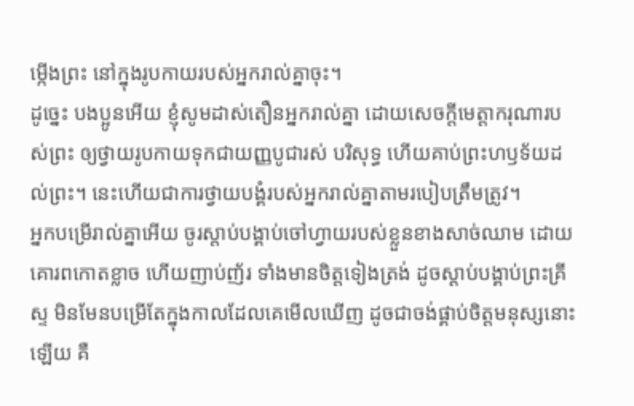ម្កើងព្រះ នៅក្នុងរូបកាយរបស់អ្នករាល់គ្នាចុះ។
ដូច្នេះ បងប្អូនអើយ ខ្ញុំសូមដាស់តឿនអ្នករាល់គ្នា ដោយសេចក្តីមេត្តាករុណារបស់ព្រះ ឲ្យថ្វាយរូបកាយទុកជាយញ្ញបូជារស់ បរិសុទ្ធ ហើយគាប់ព្រះហឫទ័យដល់ព្រះ។ នេះហើយជាការថ្វាយបង្គំរបស់អ្នករាល់គ្នាតាមរបៀបត្រឹមត្រូវ។
អ្នកបម្រើរាល់គ្នាអើយ ចូរស្តាប់បង្គាប់ចៅហ្វាយរបស់ខ្លួនខាងសាច់ឈាម ដោយគោរពកោតខ្លាច ហើយញាប់ញ័រ ទាំងមានចិត្តទៀងត្រង់ ដូចស្ដាប់បង្គាប់ព្រះគ្រីស្ទ មិនមែនបម្រើតែក្នុងកាលដែលគេមើលឃើញ ដូចជាចង់ផ្គាប់ចិត្តមនុស្សនោះឡើយ គឺ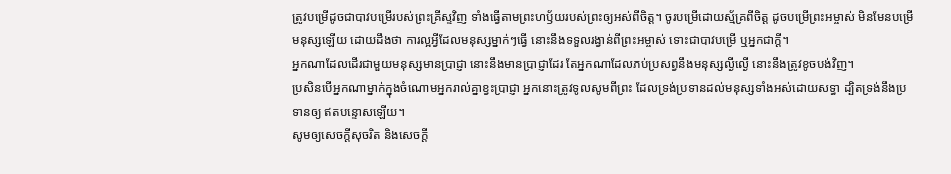ត្រូវបម្រើដូចជាបាវបម្រើរបស់ព្រះគ្រីស្ទវិញ ទាំងធ្វើតាមព្រះហឫ័យរបស់ព្រះឲ្យអស់ពីចិត្ត។ ចូរបម្រើដោយស្ម័គ្រពីចិត្ត ដូចបម្រើព្រះអម្ចាស់ មិនមែនបម្រើមនុស្សឡើយ ដោយដឹងថា ការល្អអ្វីដែលមនុស្សម្នាក់ៗធ្វើ នោះនឹងទទួលរង្វាន់ពីព្រះអម្ចាស់ ទោះជាបាវបម្រើ ឬអ្នកជាក្តី។
អ្នកណាដែលដើរជាមួយមនុស្សមានប្រាជ្ញា នោះនឹងមានប្រាជ្ញាដែរ តែអ្នកណាដែលភប់ប្រសព្វនឹងមនុស្សល្ងីល្ងើ នោះនឹងត្រូវខូចបង់វិញ។
ប្រសិនបើអ្នកណាម្នាក់ក្នុងចំណោមអ្នករាល់គ្នាខ្វះប្រាជ្ញា អ្នកនោះត្រូវទូលសូមពីព្រះ ដែលទ្រង់ប្រទានដល់មនុស្សទាំងអស់ដោយសទ្ធា ដ្បិតទ្រង់នឹងប្រទានឲ្យ ឥតបន្ទោសឡើយ។
សូមឲ្យសេចក្ដីសុចរិត និងសេចក្ដី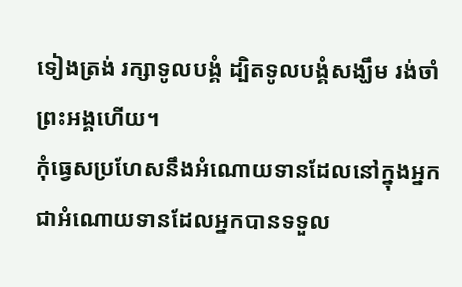ទៀងត្រង់ រក្សាទូលបង្គំ ដ្បិតទូលបង្គំសង្ឃឹម រង់ចាំព្រះអង្គហើយ។
កុំធ្វេសប្រហែសនឹងអំណោយទានដែលនៅក្នុងអ្នក ជាអំណោយទានដែលអ្នកបានទទួល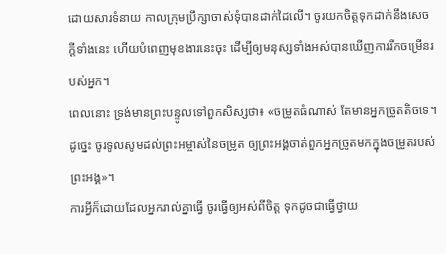ដោយសារទំនាយ កាលក្រុមប្រឹក្សាចាស់ទុំបានដាក់ដៃលើ។ ចូរយកចិត្តទុកដាក់នឹងសេចក្ដីទាំងនេះ ហើយបំពេញមុខងារនេះចុះ ដើម្បីឲ្យមនុស្សទាំងអស់បានឃើញការរីកចម្រើនរបស់អ្នក។
ពេលនោះ ទ្រង់មានព្រះបន្ទូលទៅពួកសិស្សថា៖ «ចម្រូតធំណាស់ តែមានអ្នកច្រូតតិចទេ។ ដូច្នេះ ចូរទូលសូមដល់ព្រះអម្ចាស់នៃចម្រូត ឲ្យព្រះអង្គចាត់ពួកអ្នកច្រូតមកក្នុងចម្រូតរបស់ព្រះអង្គ»។
ការអ្វីក៏ដោយដែលអ្នករាល់គ្នាធ្វើ ចូរធ្វើឲ្យអស់ពីចិត្ត ទុកដូចជាធ្វើថ្វាយ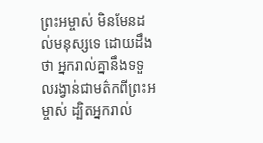ព្រះអម្ចាស់ មិនមែនដល់មនុស្សទេ ដោយដឹងថា អ្នករាល់គ្នានឹងទទួលរង្វាន់ជាមត៌កពីព្រះអម្ចាស់ ដ្បិតអ្នករាល់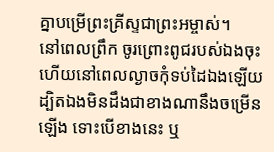គ្នាបម្រើព្រះគ្រីស្ទជាព្រះអម្ចាស់។
នៅពេលព្រឹក ចូរព្រោះពូជរបស់ឯងចុះ ហើយនៅពេលល្ងាចកុំទប់ដៃឯងឡើយ ដ្បិតឯងមិនដឹងជាខាងណានឹងចម្រើនឡើង ទោះបើខាងនេះ ឬ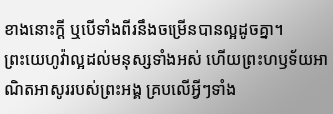ខាងនោះក្តី ឬបើទាំងពីរនឹងចម្រើនបានល្អដូចគ្នា។
ព្រះយេហូវ៉ាល្អដល់មនុស្សទាំងអស់ ហើយព្រះហឫទ័យអាណិតអាសូររបស់ព្រះអង្គ គ្របលើអ្វីៗទាំង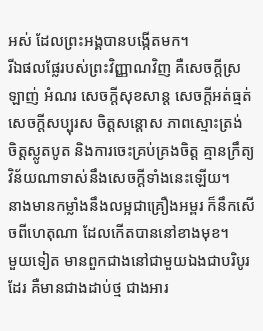អស់ ដែលព្រះអង្គបានបង្កើតមក។
រីឯផលផ្លែរបស់ព្រះវិញ្ញាណវិញ គឺសេចក្ដីស្រឡាញ់ អំណរ សេចក្ដីសុខសាន្ត សេចក្ដីអត់ធ្មត់ សេចក្ដីសប្បុរស ចិត្តសន្ដោស ភាពស្មោះត្រង់ ចិត្តស្លូតបូត និងការចេះគ្រប់គ្រងចិត្ត គ្មានក្រឹត្យវិន័យណាទាស់នឹងសេចក្ដីទាំងនេះឡើយ។
នាងមានកម្លាំងនឹងលម្អជាគ្រឿងអម្ពរ ក៏នឹកសើចពីហេតុណា ដែលកើតបាននៅខាងមុខ។
មួយទៀត មានពួកជាងនៅជាមួយឯងជាបរិបូរដែរ គឺមានជាងដាប់ថ្ម ជាងអារ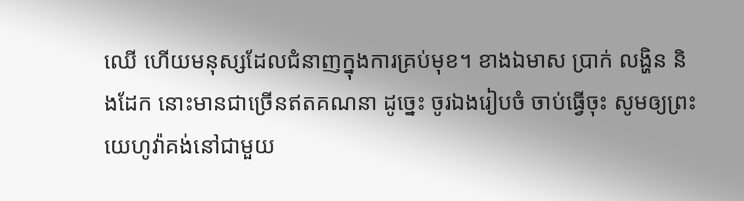ឈើ ហើយមនុស្សដែលជំនាញក្នុងការគ្រប់មុខ។ ខាងឯមាស ប្រាក់ លង្ហិន និងដែក នោះមានជាច្រើនឥតគណនា ដូច្នេះ ចូរឯងរៀបចំ ចាប់ធ្វើចុះ សូមឲ្យព្រះយេហូវ៉ាគង់នៅជាមួយ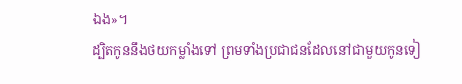ឯង»។
ដ្បិតកូននឹងថយកម្លាំងទៅ ព្រមទាំងប្រជាជនដែលនៅជាមួយកូនទៀ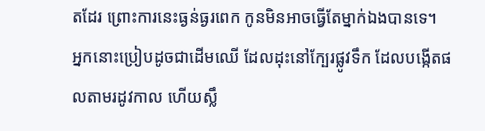តដែរ ព្រោះការនេះធ្ងន់ធ្ងរពេក កូនមិនអាចធ្វើតែម្នាក់ឯងបានទេ។
អ្នកនោះប្រៀបដូចជាដើមឈើ ដែលដុះនៅក្បែរផ្លូវទឹក ដែលបង្កើតផលតាមរដូវកាល ហើយស្លឹ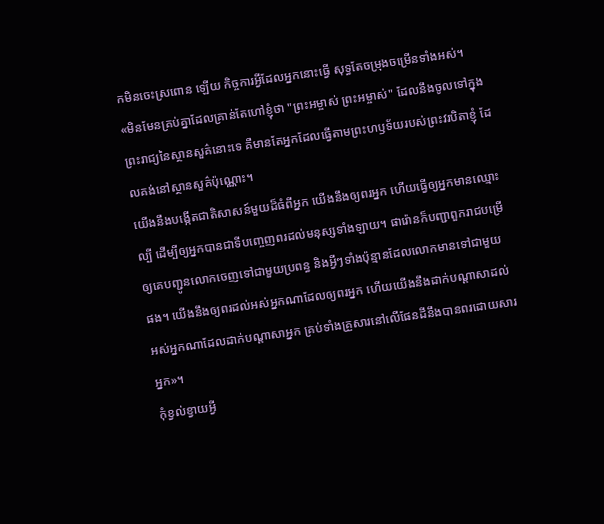កមិនចេះស្រពោន ឡើយ កិច្ចការអ្វីដែលអ្នកនោះធ្វើ សុទ្ធតែចម្រុងចម្រើនទាំងអស់។
«មិនមែនគ្រប់គ្នាដែលគ្រាន់តែហៅខ្ញុំថា "ព្រះអម្ចាស់ ព្រះអម្ចាស់" ដែលនឹងចូលទៅក្នុងព្រះរាជ្យនៃស្ថានសួគ៌នោះទេ គឺមានតែអ្នកដែលធ្វើតាមព្រះហឫទ័យរបស់ព្រះវរបិតាខ្ញុំ ដែលគង់នៅស្ថានសួគ៌ប៉ុណ្ណោះ។
យើងនឹងបង្កើតជាតិសាសន៍មួយដ៏ធំពីអ្នក យើងនឹងឲ្យពរអ្នក ហើយធ្វើឲ្យអ្នកមានឈ្មោះល្បី ដើម្បីឲ្យអ្នកបានជាទីបញ្ចេញពរដល់មនុស្សទាំងឡាយ។ ផារ៉ោនក៏បញ្ជាពួករាជបម្រើ ឲ្យគេបញ្ជូនលោកចេញទៅជាមួយប្រពន្ធ និងអ្វីៗទាំងប៉ុន្មានដែលលោកមានទៅជាមួយផង។ យើងនឹងឲ្យពរដល់អស់អ្នកណាដែលឲ្យពរអ្នក ហើយយើងនឹងដាក់បណ្ដាសាដល់អស់អ្នកណាដែលដាក់បណ្ដាសាអ្នក គ្រប់ទាំងគ្រួសារនៅលើផែនដីនឹងបានពរដោយសារអ្នក»។
កុំខ្វល់ខ្វាយអ្វី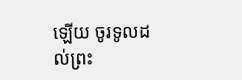ឡើយ ចូរទូលដល់ព្រះ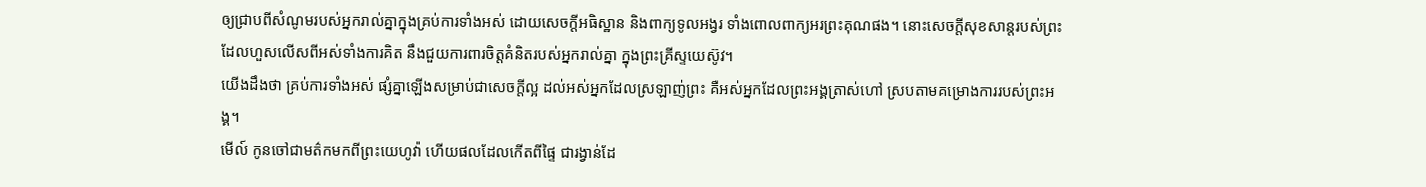ឲ្យជ្រាបពីសំណូមរបស់អ្នករាល់គ្នាក្នុងគ្រប់ការទាំងអស់ ដោយសេចក្ដីអធិស្ឋាន និងពាក្យទូលអង្វរ ទាំងពោលពាក្យអរព្រះគុណផង។ នោះសេចក្ដីសុខសាន្តរបស់ព្រះដែលហួសលើសពីអស់ទាំងការគិត នឹងជួយការពារចិត្តគំនិតរបស់អ្នករាល់គ្នា ក្នុងព្រះគ្រីស្ទយេស៊ូវ។
យើងដឹងថា គ្រប់ការទាំងអស់ ផ្សំគ្នាឡើងសម្រាប់ជាសេចក្តីល្អ ដល់អស់អ្នកដែលស្រឡាញ់ព្រះ គឺអស់អ្នកដែលព្រះអង្គត្រាស់ហៅ ស្របតាមគម្រោងការរបស់ព្រះអង្គ។
មើល៍ កូនចៅជាមត៌កមកពីព្រះយេហូវ៉ា ហើយផលដែលកើតពីផ្ទៃ ជារង្វាន់ដែ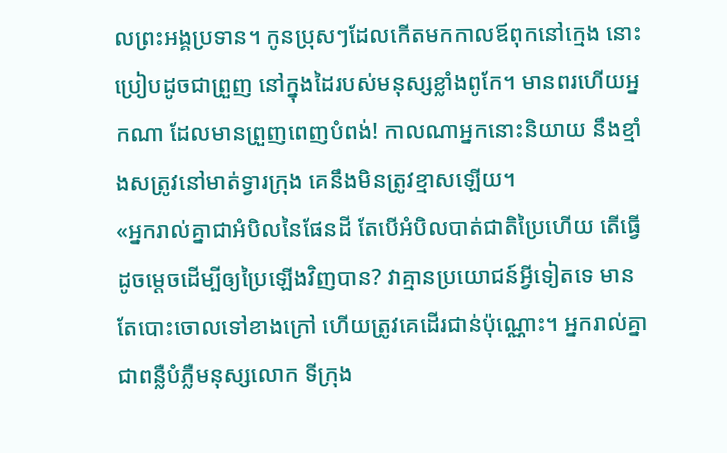លព្រះអង្គប្រទាន។ កូនប្រុសៗដែលកើតមកកាលឪពុកនៅក្មេង នោះប្រៀបដូចជាព្រួញ នៅក្នុងដៃរបស់មនុស្សខ្លាំងពូកែ។ មានពរហើយអ្នកណា ដែលមានព្រួញពេញបំពង់! កាលណាអ្នកនោះនិយាយ នឹងខ្មាំងសត្រូវនៅមាត់ទ្វារក្រុង គេនឹងមិនត្រូវខ្មាសឡើយ។
«អ្នករាល់គ្នាជាអំបិលនៃផែនដី តែបើអំបិលបាត់ជាតិប្រៃហើយ តើធ្វើដូចម្តេចដើម្បីឲ្យប្រៃឡើងវិញបាន? វាគ្មានប្រយោជន៍អ្វីទៀតទេ មានតែបោះចោលទៅខាងក្រៅ ហើយត្រូវគេដើរជាន់ប៉ុណ្ណោះ។ អ្នករាល់គ្នាជាពន្លឺបំភ្លឺមនុស្សលោក ទីក្រុង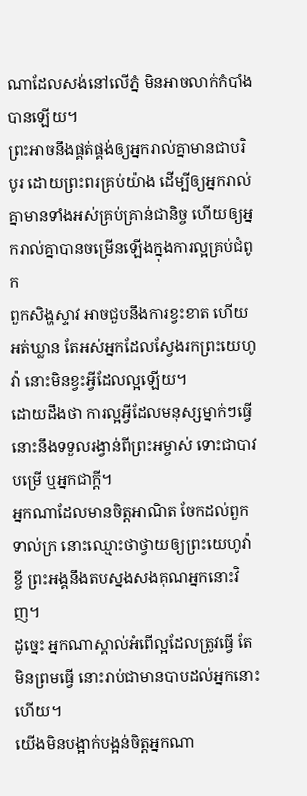ណាដែលសង់នៅលើភ្នំ មិនអាចលាក់កំបាំងបានឡើយ។
ព្រះអាចនឹងផ្គត់ផ្គង់ឲ្យអ្នករាល់គ្នាមានជាបរិបូរ ដោយព្រះពរគ្រប់យ៉ាង ដើម្បីឲ្យអ្នករាល់គ្នាមានទាំងអស់គ្រប់គ្រាន់ជានិច្ច ហើយឲ្យអ្នករាល់គ្នាបានចម្រើនឡើងក្នុងការល្អគ្រប់ជំពូក
ពួកសិង្ហស្ទាវ អាចជួបនឹងការខ្វះខាត ហើយអត់ឃ្លាន តែអស់អ្នកដែលស្វែងរកព្រះយេហូវ៉ា នោះមិនខ្វះអ្វីដែលល្អឡើយ។
ដោយដឹងថា ការល្អអ្វីដែលមនុស្សម្នាក់ៗធ្វើ នោះនឹងទទួលរង្វាន់ពីព្រះអម្ចាស់ ទោះជាបាវបម្រើ ឬអ្នកជាក្តី។
អ្នកណាដែលមានចិត្តអាណិត ចែកដល់ពួកទាល់ក្រ នោះឈ្មោះថាថ្វាយឲ្យព្រះយេហូវ៉ាខ្ចី ព្រះអង្គនឹងតបស្នងសងគុណអ្នកនោះវិញ។
ដូច្នេះ អ្នកណាស្គាល់អំពើល្អដែលត្រូវធ្វើ តែមិនព្រមធ្វើ នោះរាប់ជាមានបាបដល់អ្នកនោះហើយ។
យើងមិនបង្អាក់បង្អន់ចិត្តអ្នកណា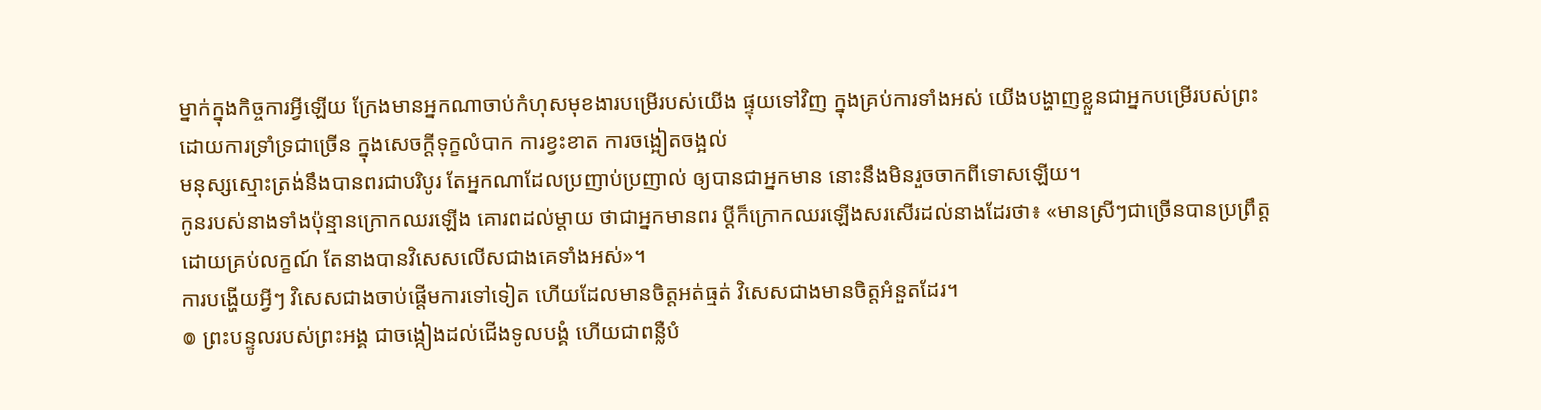ម្នាក់ក្នុងកិច្ចការអ្វីឡើយ ក្រែងមានអ្នកណាចាប់កំហុសមុខងារបម្រើរបស់យើង ផ្ទុយទៅវិញ ក្នុងគ្រប់ការទាំងអស់ យើងបង្ហាញខ្លួនជាអ្នកបម្រើរបស់ព្រះ ដោយការទ្រាំទ្រជាច្រើន ក្នុងសេចក្ដីទុក្ខលំបាក ការខ្វះខាត ការចង្អៀតចង្អល់
មនុស្សស្មោះត្រង់នឹងបានពរជាបរិបូរ តែអ្នកណាដែលប្រញាប់ប្រញាល់ ឲ្យបានជាអ្នកមាន នោះនឹងមិនរួចចាកពីទោសឡើយ។
កូនរបស់នាងទាំងប៉ុន្មានក្រោកឈរឡើង គោរពដល់ម្តាយ ថាជាអ្នកមានពរ ប្តីក៏ក្រោកឈរឡើងសរសើរដល់នាងដែរថា៖ «មានស្រីៗជាច្រើនបានប្រព្រឹត្ត ដោយគ្រប់លក្ខណ៍ តែនាងបានវិសេសលើសជាងគេទាំងអស់»។
ការបង្ហើយអ្វីៗ វិសេសជាងចាប់ផ្តើមការទៅទៀត ហើយដែលមានចិត្តអត់ធ្មត់ វិសេសជាងមានចិត្តអំនួតដែរ។
៙ ព្រះបន្ទូលរបស់ព្រះអង្គ ជាចង្កៀងដល់ជើងទូលបង្គំ ហើយជាពន្លឺបំ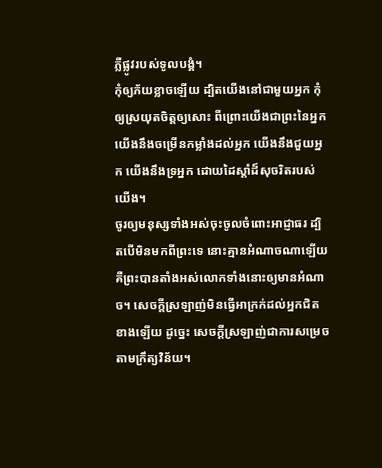ភ្លឺផ្លូវរបស់ទូលបង្គំ។
កុំឲ្យភ័យខ្លាចឡើយ ដ្បិតយើងនៅជាមួយអ្នក កុំឲ្យស្រយុតចិត្តឲ្យសោះ ពីព្រោះយើងជាព្រះនៃអ្នក យើងនឹងចម្រើនកម្លាំងដល់អ្នក យើងនឹងជួយអ្នក យើងនឹងទ្រអ្នក ដោយដៃស្តាំដ៏សុចរិតរបស់យើង។
ចូរឲ្យមនុស្សទាំងអស់ចុះចូលចំពោះអាជ្ញាធរ ដ្បិតបើមិនមកពីព្រះទេ នោះគ្មានអំណាចណាឡើយ គឺព្រះបានតាំងអស់លោកទាំងនោះឲ្យមានអំណាច។ សេចក្តីស្រឡាញ់មិនធ្វើអាក្រក់ដល់អ្នកជិតខាងឡើយ ដូច្នេះ សេចក្តីស្រឡាញ់ជាការសម្រេចតាមក្រឹត្យវិន័យ។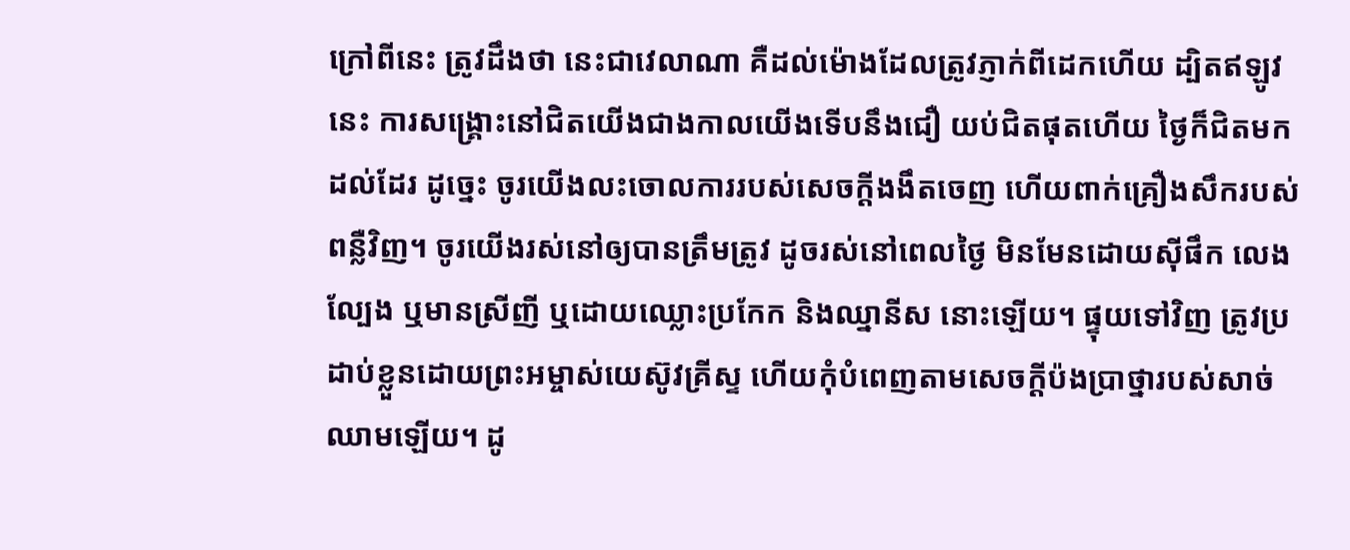ក្រៅពីនេះ ត្រូវដឹងថា នេះជាវេលាណា គឺដល់ម៉ោងដែលត្រូវភ្ញាក់ពីដេកហើយ ដ្បិតឥឡូវនេះ ការសង្គ្រោះនៅជិតយើងជាងកាលយើងទើបនឹងជឿ យប់ជិតផុតហើយ ថ្ងៃក៏ជិតមកដល់ដែរ ដូច្នេះ ចូរយើងលះចោលការរបស់សេចក្តីងងឹតចេញ ហើយពាក់គ្រឿងសឹករបស់ពន្លឺវិញ។ ចូរយើងរស់នៅឲ្យបានត្រឹមត្រូវ ដូចរស់នៅពេលថ្ងៃ មិនមែនដោយស៊ីផឹក លេងល្បែង ឬមានស្រីញី ឬដោយឈ្លោះប្រកែក និងឈ្នានីស នោះឡើយ។ ផ្ទុយទៅវិញ ត្រូវប្រដាប់ខ្លួនដោយព្រះអម្ចាស់យេស៊ូវគ្រីស្ទ ហើយកុំបំពេញតាមសេចក្ដីប៉ងប្រាថ្នារបស់សាច់ឈាមឡើយ។ ដូ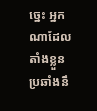ច្នេះ អ្នកណាដែលតាំងខ្លួនប្រឆាំងនឹ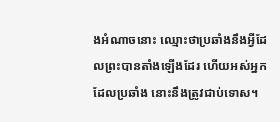ងអំណាចនោះ ឈ្មោះថាប្រឆាំងនឹងអ្វីដែលព្រះបានតាំងឡើងដែរ ហើយអស់អ្នកដែលប្រឆាំង នោះនឹងត្រូវជាប់ទោស។